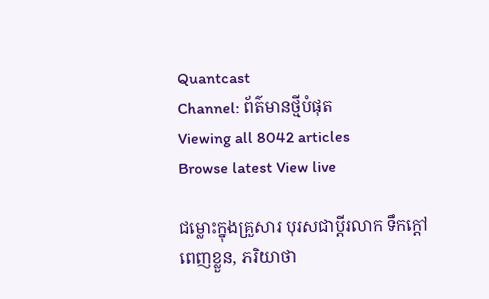Quantcast
Channel: ព័ត៌មានថ្មីបំផុត
Viewing all 8042 articles
Browse latest View live

ជម្លោះក្នុងគ្រួសារ បុរសជាប្តីរលាក ទឹកក្តៅពេញខ្លួន, ភរិយាថា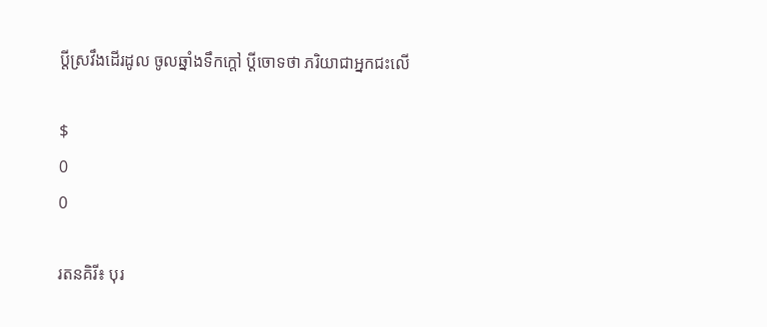ប្តីស្រវឹងដើរដូល ចូលឆ្នាំងទឹកក្តៅ ប្តីចោទថា ភរិយាជាអ្នកជះលើ

$
0
0

រតនគិរី៖ បុរ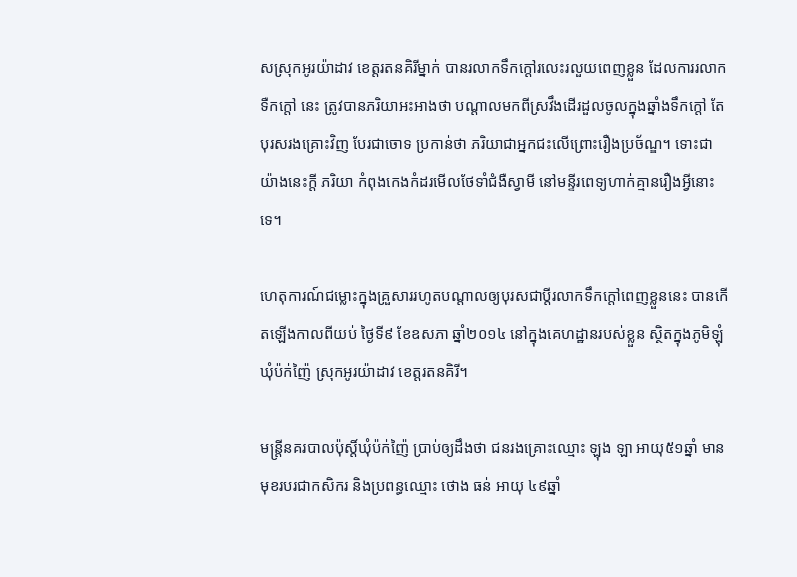សស្រុកអូរយ៉ាដាវ ខេត្តរតនគិរីម្នាក់ បានរលាកទឹកក្តៅរលេះរលួយពេញខ្លួន ដែលការរលាកទឺកក្តៅ នេះ ត្រូវបានភរិយាអះអាងថា បណ្តាលមកពីស្រវឹងដើរដួលចូលក្នុងឆ្នាំងទឹកក្តៅ តែបុរសរងគ្រោះវិញ បែរជាចោទ ប្រកាន់ថា ភរិយាជាអ្នកជះលើព្រោះរឿងប្រច័ណ្ឌ។ ទោះជាយ៉ាងនេះក្តី ភរិយា កំពុងកេងកំដរមើលថែទាំជំងឺស្វាមី នៅមន្ទីរពេទ្យហាក់គ្មានរឿងអ្វីនោះទេ។

ហេតុការណ៍ជម្លោះក្នុងគ្រួសាររហូតបណ្តាលឲ្យបុរសជាប្តីរលាកទឹកក្តៅពេញខ្លួននេះ បានកើតឡើងកាលពីយប់ ថ្ងៃទី៩ ខែឧសភា ឆ្នាំ២០១៤ នៅក្នុងគេហដ្ឋានរបស់ខ្លួន ស្ថិតក្នុងភូមិឡុំ ឃុំប៉ក់ញ៉ៃ ស្រុកអូរយ៉ាដាវ ខេត្តរតនគិរី។

មន្ត្រីនគរបាលប៉ុស្តិ៍ឃុំប៉ក់ញ៉ៃ ប្រាប់ឲ្យដឹងថា ជនរងគ្រោះឈ្មោះ ឡុង ឡា អាយុ៥១ឆ្នាំ មានមុខរបរជាកសិករ និងប្រពន្ធឈ្មោះ ថោង ធន់ អាយុ ៤៩ឆ្នាំ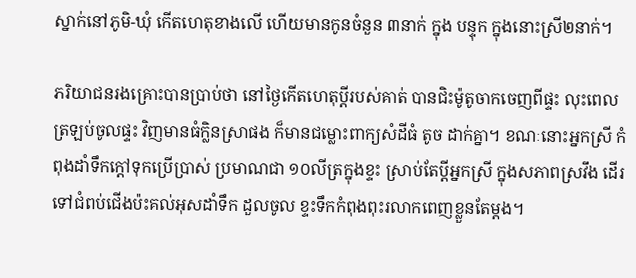ស្នាក់នៅភូមិ-ឃុំ កើតហេតុខាងលើ ហើយមានកូនចំនួន ៣នាក់ ក្នុង បន្ទុក ក្នុងនោះស្រី២នាក់។

ភរិយាជនរងគ្រោះបានប្រាប់ថា នៅថ្ងៃកើតហេតុប្តីរបស់គាត់ បានជិះម៉ូតូចាកចេញពីផ្ទះ លុះពេលត្រឡប់ចូលផ្ទះ វិញមានធំក្លិនស្រាផង ក៏មានជម្លោះពាក្យសំដីធំ តូច ដាក់គ្នា។ ខណៈនោះអ្នកស្រី កំពុងដាំទឹកក្តៅទុកប្រើប្រាស់ ប្រមាណជា ១០លីត្រក្នុងខ្ទះ ស្រាប់តែប្តីអ្នកស្រី ក្នុងសភាពស្រវឹង ដើរទៅជំពប់ជើងប៉ះគល់អុសដាំទឹក ដួលចូល ខ្ទះទឹកកំពុងពុះរលាកពេញខ្លួនតែម្តង។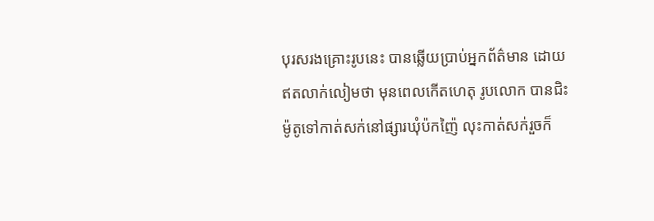បុរសរងគ្រោះរូបនេះ បានឆ្លើយប្រាប់អ្នកព័ត៌មាន ដោយឥតលាក់លៀមថា មុនពេលកើតហេតុ រូបលោក បានជិះ ម៉ូតូទៅកាត់សក់នៅផ្សារឃុំប៉កញ៉ៃ លុះកាត់សក់រួចក៏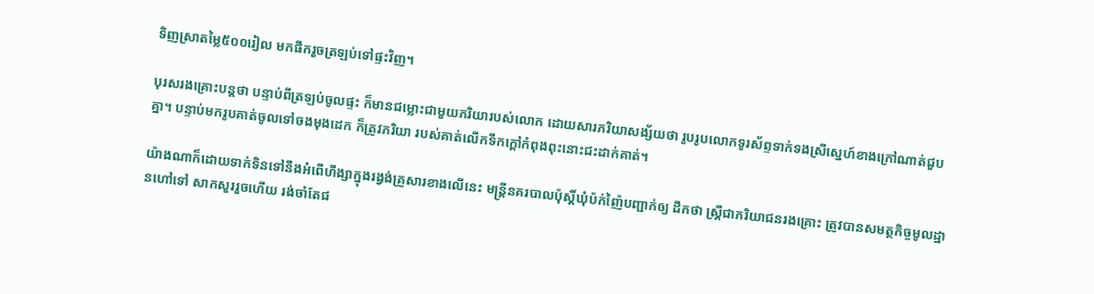ទិញស្រាតម្លៃ៥០០រៀល មកផឹករួចត្រឡប់ទៅផ្ទះវិញ។

បុរសរងគ្រោះបន្តថា បន្ទាប់ពីត្រឡប់ចូលផ្ទះ ក៏មានជម្លោះជាមួយភរិយារបស់លោក ដោយសារភរិយាសង្ស័យថា រូបរូបលោកទូរស័ព្ទទាក់ទងស្រីស្នេហ៍ខាងក្រៅណាត់ជួបគ្នា។ បន្ទាប់មករូបគាត់ចូលទៅចងមុងដេក ក៏ត្រូវភរិយា របស់គាត់លើកទឹកក្តៅកំពុងពុះនោះជះដាក់គាត់។

យ៉ាងណាក៏ដោយទាក់ទិនទៅនឹងអំពើហឹង្សាក្នុងរង្វង់គ្រួសារខាងលើនេះ មន្ត្រីនគរបាលប៉ុស្តិ៍ឃុំប៉ក់ញ៉ៃបញ្ជាក់ឲ្យ ដឹកថា ស្រ្តីជាភរិយាជនរងគ្រោះ ត្រូវបានសមត្ថកិច្ចមូលដ្ឋានហៅទៅ សាកសួររួចហើយ រង់ចាំតែជ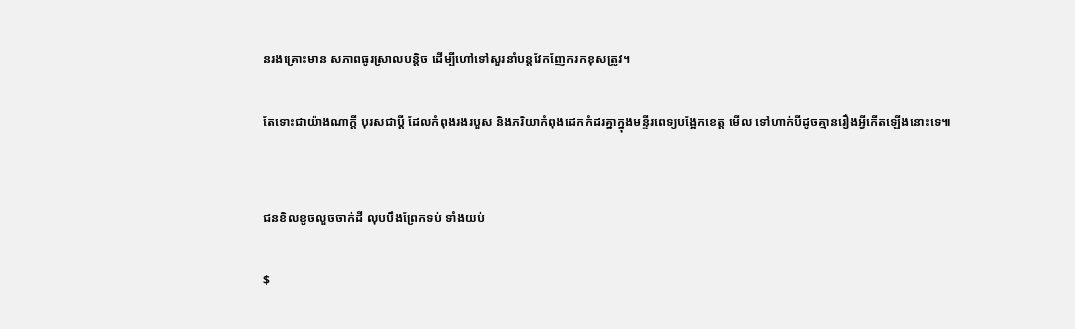នរងគ្រោះមាន សភាពធូរស្រាលបន្តិច ដើម្បីហៅទៅសួរនាំបន្តវែកញែករកខុសត្រូវ។

តែទោះជាយ៉ាងណាក្តី បុរសជាប្តី ដែលកំពុងរងរបួស និងភរិយាកំពុងដេកកំដរគ្នាក្នុងមន្ទីរពេទ្យបង្អែកខេត្ត មើល ទៅហាក់បីដូចគ្មានរឿងអ្វីកើតឡើងនោះទេ៕


ជនខិលខូចលួចចាក់ដី លុបបឹងព្រែកទប់ ទាំងយប់

$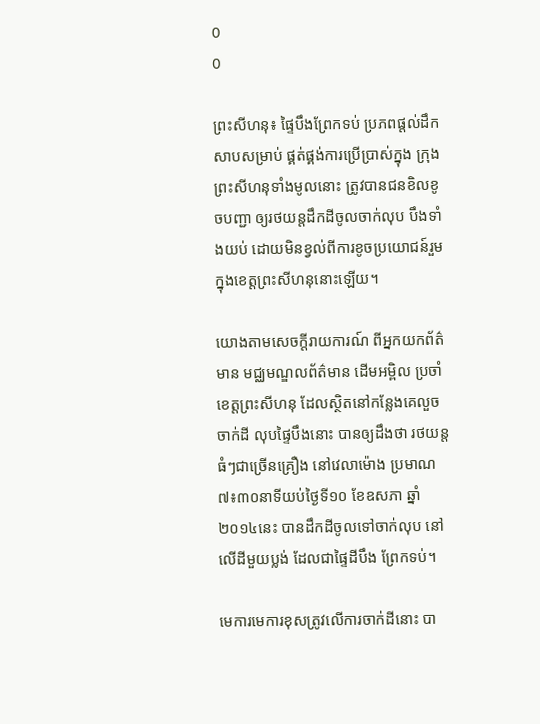0
0

ព្រះសីហនុ៖ ផ្ទៃបឹងព្រែកទប់ ប្រភពផ្តល់ដឹកសាបសម្រាប់ ផ្គត់ផ្គង់ការប្រើប្រាស់ក្នុង ក្រុងព្រះសីហនុទាំងមូលនោះ ត្រូវបានជនខិលខូចបញ្ជា ឲ្យរថយន្តដឹកដីចូលចាក់លុប បឹងទាំងយប់ ដោយមិនខ្វល់ពីការខូចប្រយោជន៍រួម ក្នុងខេត្តព្រះសីហនុនោះឡើយ។

យោងតាមសេចក្តីរាយការណ៍ ពីអ្នកយកព័ត៌មាន មជ្ឈមណ្ឌលព័ត៌មាន ដើមអម្ពិល ប្រចាំខេត្តព្រះសីហនុ ដែលស្ថិតនៅកន្លែងគេលួចចាក់ដី លុបផ្ទៃបឹងនោះ បានឲ្យដឹងថា រថយន្តធំៗជាច្រើនគ្រឿង នៅវេលាម៉ោង ប្រមាណ ៧៖៣០នាទីយប់ថ្ងៃទី១០ ខែឧសភា ឆ្នាំ២០១៤នេះ បានដឹកដីចូលទៅចាក់លុប នៅលើដីមួយប្លង់ ដែលជាផ្ទៃដីបឹង ព្រែកទប់។

មេការមេការខុសត្រូវលើការចាក់ដីនោះ បា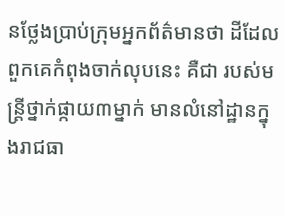នថ្លែងប្រាប់ក្រុមអ្នកព័ត៌មានថា ដីដែលពួកគេកំពុងចាក់លុបនេះ គឺជា របស់មន្រ្តីថ្នាក់ផ្កាយ៣ម្នាក់ មានលំនៅដ្ឋានក្នុងរាជធា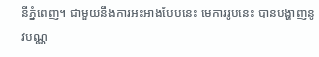នីភ្នំពេញ។ ជាមួយនឹងការអះអាងបែបនេះ មេការរូបនេះ បានបង្ហាញនូវបណ្ណ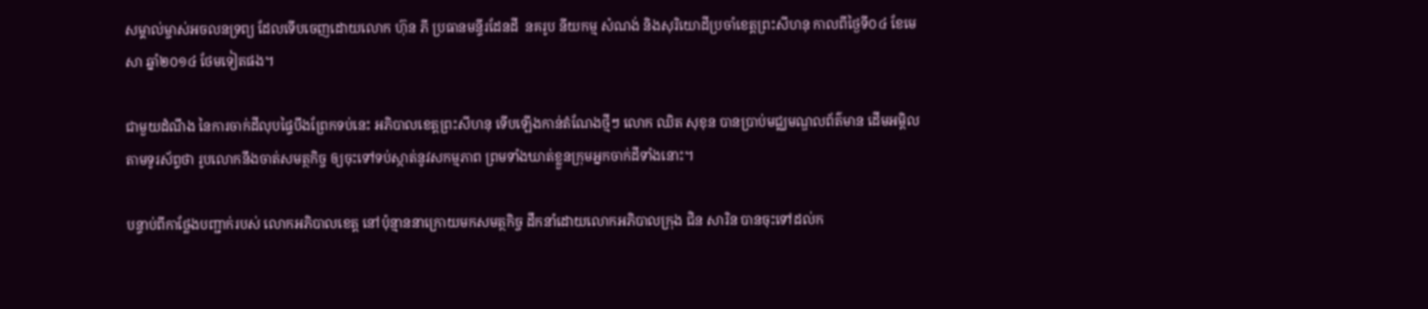សម្គាល់ម្ចាស់អចលនទ្រព្យ ដែលទើបចេញដោយលោក ហ៊ុន ភី ប្រធានមន្ទីរដែនដី  នគរូប នីយកម្ម សំណង់ និងសុរិយោដីប្រចាំខេត្តព្រះសីហនុ កាលពីថ្ងៃទី០៤ ខែមេសា ឆ្នាំ២០១៤ ថែមទៀតផង។

ជាមួយដំណឹង នៃការចាក់ដីលុបផ្ទៃបឹងព្រែកទប់នេះ អភិបាលខេត្តព្រះសីហនុ ទើបឡើងកាន់តំណែងថ្មីៗ លោក ឈិត សុខុន បានប្រាប់មជ្ឈមណ្ឌលព័ត៌មាន ដើមអម្ពិល តាមទូរស័ព្ទថា រូបលោកនឹងចាត់សមត្ថកិច្ច ឲ្យចុះទៅទប់ស្កាត់នូវសកម្មភាព ព្រមទាំងឃាត់ខ្លួនក្រុមអ្នកចាក់ដីទាំងនោះ។

បន្ទាប់ពីកាថ្លែងបញ្ជាក់របស់ លោកអភិបាលខេត្ត នៅប៉ុន្មាននាក្រោយមកសមត្ថកិច្ច ដឹកនាំដោយលោកអភិបាលក្រុង ជិន សារិន បានចុះទៅដល់ក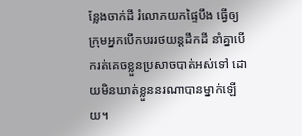ន្លែងចាក់ដី រំលោភយកផ្ទៃបឹង ធ្វើឲ្យក្រុមអ្នកបើកបររថយន្តដឹកដី នាំគ្នាបើករត់គេចខ្លួនប្រសាចបាត់អស់ទៅ ដោយមិនឃាត់ខ្លួននរណាបានម្នាក់ឡើយ។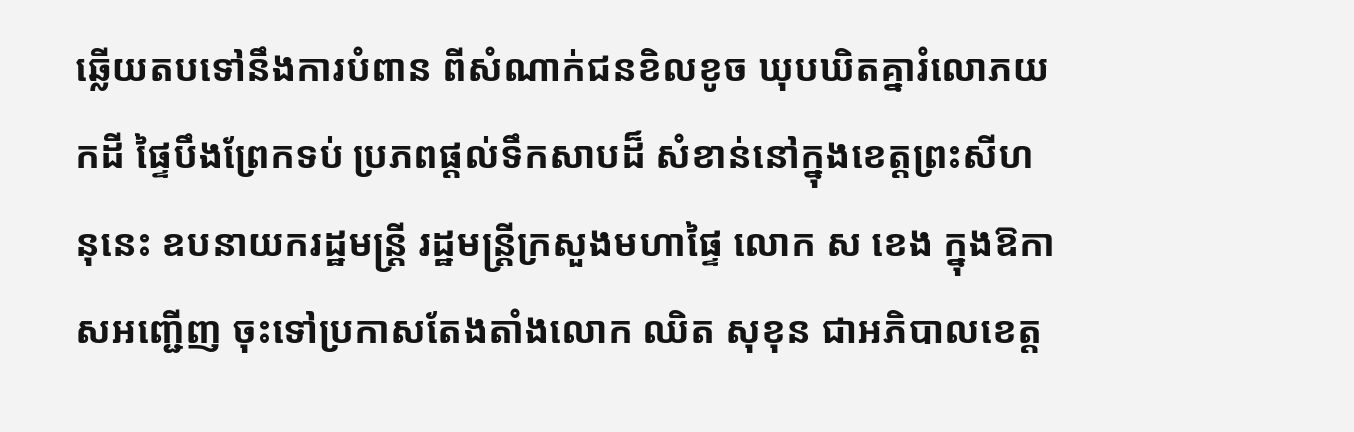ឆ្លើយតបទៅនឹងការបំពាន ពីសំណាក់ជនខិលខូច ឃុបឃិតគ្នារំលោភយកដី ផ្ទៃបឹងព្រែកទប់ ប្រភពផ្តល់ទឹកសាបដ៏ សំខាន់នៅក្នុងខេត្តព្រះសីហនុនេះ ឧបនាយករដ្ឋមន្រ្តី រដ្ឋមន្រ្តីក្រសួងមហាផ្ទៃ លោក ស ខេង ក្នុងឱកាសអញ្ជើញ ចុះទៅប្រកាសតែងតាំងលោក ឈិត សុខុន ជាអភិបាលខេត្ត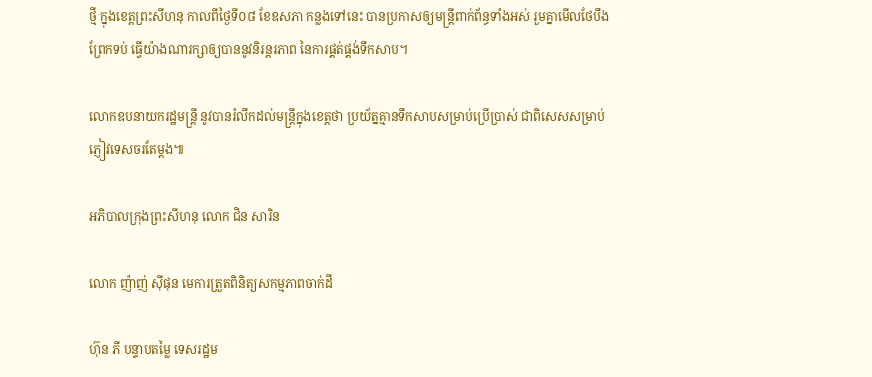ថ្មី ក្នុងខេត្តព្រះសីហនុ កាលពីថ្ងៃទី០៨ ខែឧសភា កន្លងទៅនេះ បានប្រកាសឲ្យមន្រ្តីពាក់ព័ន្ធទាំងអស់ រួមគ្នាមើលថែបឹងព្រែកទប់ ធ្វើយ៉ាងណារក្សាឲ្យបាននូវនិរន្តរភាព នៃការផ្គត់ផ្គង់ទឹកសាប។

លោកឧបនាយករដ្ឋមន្រ្តី នូវបានរំលឹកដល់មន្រ្តីក្នុងខេត្តថា ប្រយ័ត្នគ្មានទឹកសាបសម្រាប់ប្រើប្រាស់ ជាពិសេសសម្រាប់ភ្ញៀវទេសចរតែម្តង៕

អភិបាលក្រុងព្រះសីហនុ លោក ជិន សារិន

លោក ញ៉ាញ់ ស៊ីផុន មេការត្រួតពិនិត្យសកម្មភាពចាក់ដី

ហ៊ុន ភី បន្ទាបតម្លៃ ទេសរដ្ឋម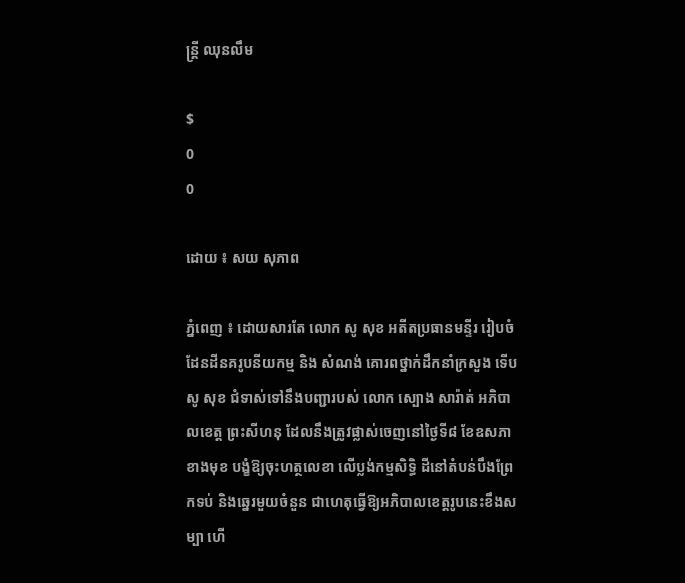ន្ដ្រី ឈុនលឹម

$
0
0

ដោយ ៖ សយ សុភាព

ភ្នំពេញ ៖ ដោយសារតែ លោក សូ សុខ អតីតប្រធានមន្ទីរ រៀបចំដែនដីនគរូបនីយកម្ម និង សំណង់ គោរពថ្នាក់ដឹកនាំក្រសួង ទើប សូ សុខ ជំទាស់ទៅនឹងបញ្ជារបស់ លោក ស្បោង សារ៉ាត់ អភិបាលខេត្ដ ព្រះសីហនុ ដែលនឹងត្រូវផ្លាស់ចេញនៅថ្ងៃទី៨ ខែឧសភា ខាងមុខ បង្ខំឱ្យចុះហត្ថលេខា លើប្លង់កម្មសិទ្ធិ ដីនៅតំបន់បឹងព្រែកទប់ និងឆ្នេរមួយចំនួន ជាហេតុធ្វើឱ្យអភិបាលខេត្ដរូបនេះខឹងសម្បា ហើ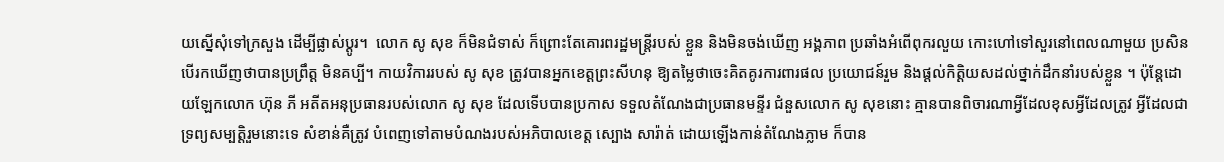យស្នើសុំទៅក្រសួង ដើម្បីផ្លាស់ប្ដូរ។  លោក សូ សុខ ក៏មិនជំទាស់ ក៏ព្រោះតែគោរពរដ្ឋមន្ដ្រីរបស់ ខ្លួន និងមិនចង់ឃើញ អង្គភាព ប្រឆាំងអំពើពុករលួយ កោះហៅទៅសួរនៅពេលណាមួយ ប្រសិនបើរកឃើញថាបានប្រព្រឹត្ដ មិនគប្បី។ កាយវិការរបស់ សូ សុខ ត្រូវបានអ្នកខេត្ដព្រះសីហនុ ឱ្យតម្លៃថាចេះគិតគូរការពារផល ប្រយោជន៍រួម និងផ្ដល់កិត្ដិយសដល់ថ្នាក់ដឹកនាំរបស់ខ្លួន ។ ប៉ុន្ដែដោយឡែកលោក ហ៊ុន ភី អតីតអនុប្រធានរបស់លោក សូ សុខ ដែលទើបបានប្រកាស ទទួលតំណែងជាប្រធានមន្ទីរ ជំនួសលោក សូ សុខនោះ គ្មានបានពិចារណាអ្វីដែលខុសអ្វីដែលត្រូវ អ្វីដែលជាទ្រព្យសម្បត្ដិរួមនោះទេ សំខាន់គឺត្រូវ បំពេញទៅតាមបំណងរបស់អភិបាលខេត្ដ ស្បោង សារ៉ាត់ ដោយឡើងកាន់តំណែងភ្លាម ក៏បាន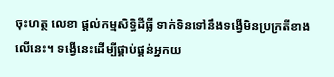ចុះហត្ថ លេខា ផ្ដល់កម្មសិទ្ធិដីធ្លី ទាក់ទិនទៅនឹងទង្វើមិនប្រក្រតីខាងលើនេះ។ ទង្វើនេះដើម្បីផ្គាប់ផ្គន់អ្នកយ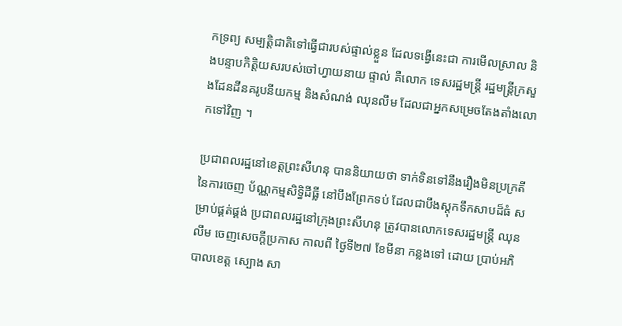កទ្រព្យ សម្បត្ដិជាតិទៅធ្វើជារបស់ផ្ទាល់ខ្លួន ដែលទង្វើនេះជា ការមើលស្រាល និងបន្ទាបកិត្ដិយសរបស់ចៅហ្វាយនាយ ផ្ទាល់ គឺលោក ទេសរដ្ឋមន្ដ្រី រដ្ឋមន្ដ្រីក្រសួងដែនដីនគរូបនីយកម្ម និងសំណង់ ឈុនលឹម ដែលជាអ្នកសម្រេចតែងតាំងលោកទៅវិញ ។

ប្រជាពលរដ្ឋនៅខេត្ដព្រះសីហនុ បាននិយាយថា ទាក់ទិនទៅនឹងរឿងមិនប្រក្រតី នៃការចេញ ប័ណ្ណកម្មសិទ្ធិដីធ្លី នៅបឹងព្រែកទប់ ដែលជាបឹងស្ដុកទឹកសាបដ៏ធំ សម្រាប់ផ្គត់ផ្គង់ ប្រជាពលរដ្ឋនៅក្រុងព្រះសីហនុ ត្រូវបានលោកទេសរដ្ឋមន្ដ្រី ឈុនលឹម ចេញសេចក្ដីប្រកាស កាលពី ថ្ងៃទី២៧ ខែមីនា កន្លងទៅ ដោយ ប្រាប់អភិបាលខេត្ដ ស្បោង សា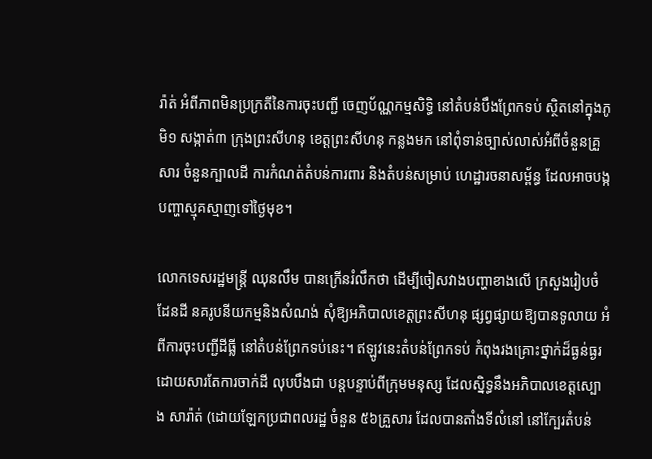រ៉ាត់ អំពីភាពមិនប្រក្រតីនៃការចុះបញ្ជី ចេញប័ណ្ណកម្មសិទ្ធិ នៅតំបន់បឹងព្រែកទប់ ស្ថិតនៅក្នុងភូមិ១ សង្កាត់៣ ក្រុងព្រះសីហនុ ខេត្ដព្រះសីហនុ កន្លងមក នៅពុំទាន់ច្បាស់លាស់អំពីចំនួនគ្រួសារ ចំនួនក្បាលដី ការកំណត់តំបន់ការពារ និងតំបន់សម្រាប់ ហេដ្ឋារចនាសម្ព័ន្ធ ដែលអាចបង្ក បញ្ហាស្មុគស្មាញទៅថ្ងៃមុខ។

លោកទេសរដ្ឋមន្ដ្រី ឈុនលឹម បានក្រើនរំលឹកថា ដើម្បីចៀសវាងបញ្ហាខាងលើ ក្រសួងរៀបចំដែនដី នគរូបនីយកម្មនិងសំណង់ សុំឱ្យអភិបាលខេត្ដព្រះសីហនុ ផ្សព្វផ្សាយឱ្យបានទូលាយ អំពីការចុះបញ្ជីដីធ្លី នៅតំបន់ព្រែកទប់នេះ។ ឥឡូវនេះតំបន់ព្រែកទប់ កំពុងរងគ្រោះថ្នាក់ដ៏ធ្ងន់ធ្ងរ ដោយសារតែការចាក់ដី លុបបឹងជា បន្ដបន្ទាប់ពីក្រុមមនុស្ស ដែលស្និទ្ធនឹងអភិបាលខេត្ដស្បោង សារ៉ាត់ (ដោយឡែកប្រជាពលរដ្ឋ ចំនួន ៥៦គ្រួសារ ដែលបានតាំងទីលំនៅ នៅក្បែរតំបន់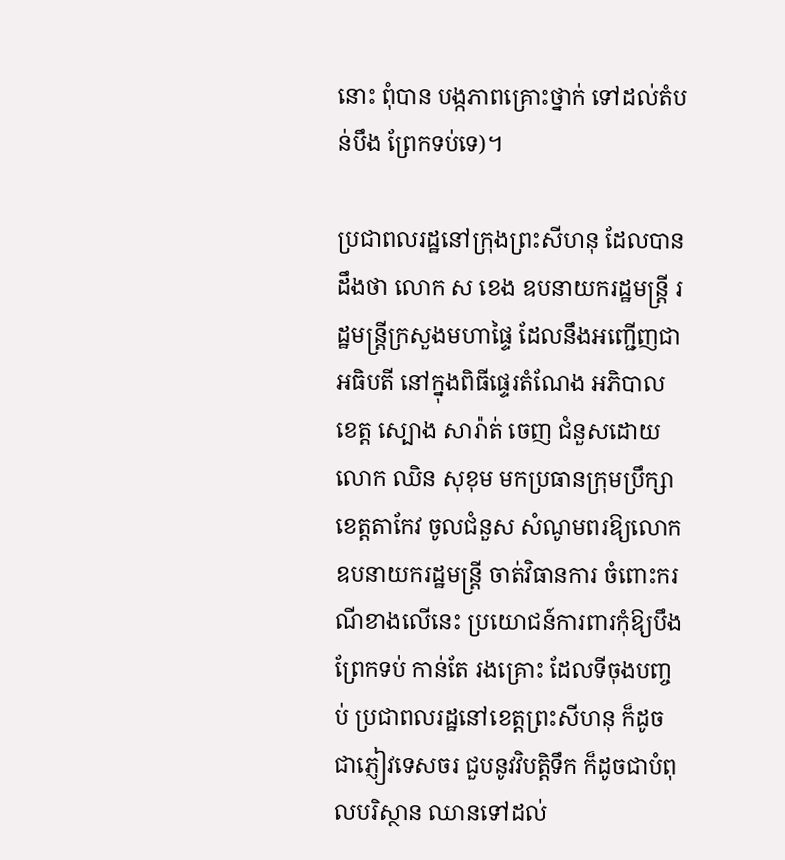នោះ ពុំបាន បង្កភាពគ្រោះថ្នាក់ ទៅដល់តំបន់បឹង ព្រែកទប់ទេ)។

ប្រជាពលរដ្ឋនៅក្រុងព្រះសីហនុ ដែលបានដឹងថា លោក ស ខេង ឧបនាយករដ្ឋមន្ដ្រី រដ្ឋមន្ដ្រីក្រសួងមហាផ្ទៃ ដែលនឹងអញ្ជើញជាអធិបតី នៅក្នុងពិធីផ្ទេរតំណែង អភិបាលខេត្ដ ស្បោង សារ៉ាត់ ចេញ ជំនួសដោយលោក ឈិន សុខុម មកប្រធានក្រុមប្រឹក្សាខេត្ដតាកែវ ចូលជំនួស សំណូមពរឱ្យលោក ឧបនាយករដ្ឋមន្ដ្រី ចាត់វិធានការ ចំពោះករណីខាងលើនេះ ប្រយោជន៍ការពារកុំឱ្យបឹងព្រែកទប់ កាន់តែ រងគ្រោះ ដែលទីចុងបញ្ចប់ ប្រជាពលរដ្ឋនៅខេត្ដព្រះសីហនុ ក៏ដូចជាភ្ញៀវទេសចរ ជួបនូវវិបត្ដិទឹក ក៏ដូចជាបំពុលបរិស្ថាន ឈានទៅដល់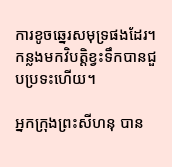ការខូចឆ្នេរសមុទ្រផងដែរ។  កន្លងមកវិបត្ដិខ្វះទឹកបានជួបប្រទះហើយ។

អ្នកក្រុងព្រះសីហនុ បាន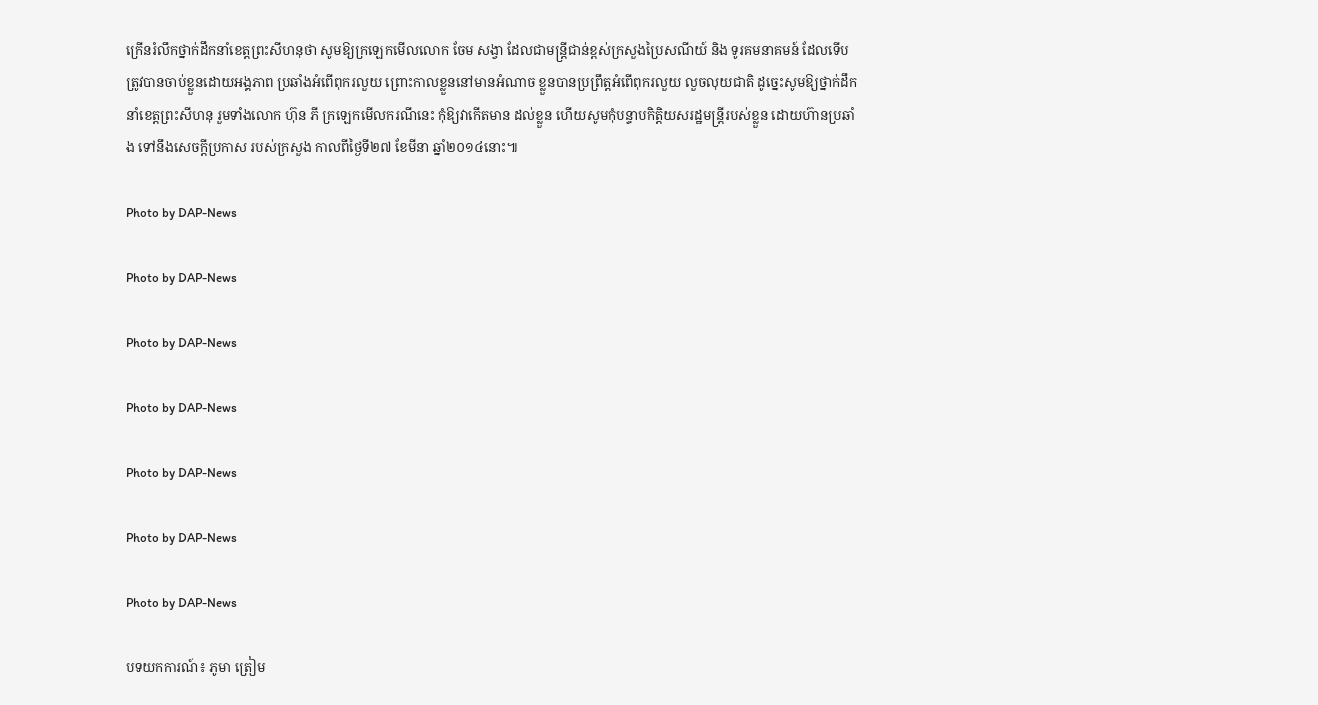ក្រើនរំលឹកថ្នាក់ដឹកនាំខេត្ដព្រះសីហនុថា សូមឱ្យក្រឡេកមើលលោក ចែម សង្វា ដែលជាមន្ដ្រីជាន់ខ្ពស់ក្រសួងប្រៃសណីយ៍ និង ទូរគមនាគមន៍ ដែលទើបត្រូវបានចាប់ខ្លួនដោយអង្គភាព ប្រឆាំងអំពើពុករលួយ ព្រោះកាលខ្លួននៅមានអំណាច ខ្លួនបានប្រព្រឹត្ដអំពើពុករលួយ លួចលុយជាតិ ដូច្នេះសូមឱ្យថ្នាក់ដឹកនាំខេត្ដព្រះសីហនុ រួមទាំងលោក ហ៊ុន ភី ក្រឡេកមើលករណីនេះ កុំឱ្យវាកើតមាន ដល់ខ្លួន ហើយសូមកុំបន្ទាបកិត្ដិយសរដ្ឋមន្ដ្រីរបស់ខ្លួន ដោយហ៊ានប្រឆាំង ទៅនឹងសេចក្ដីប្រកាស របស់ក្រសួង កាលពីថ្ងៃទី២៧ ខែមីនា ឆ្នាំ២០១៤នោះ៕

Photo by DAP-News

Photo by DAP-News

Photo by DAP-News

Photo by DAP-News

Photo by DAP-News

Photo by DAP-News

Photo by DAP-News

បទយកការណ៍៖ ភូមា ត្រៀម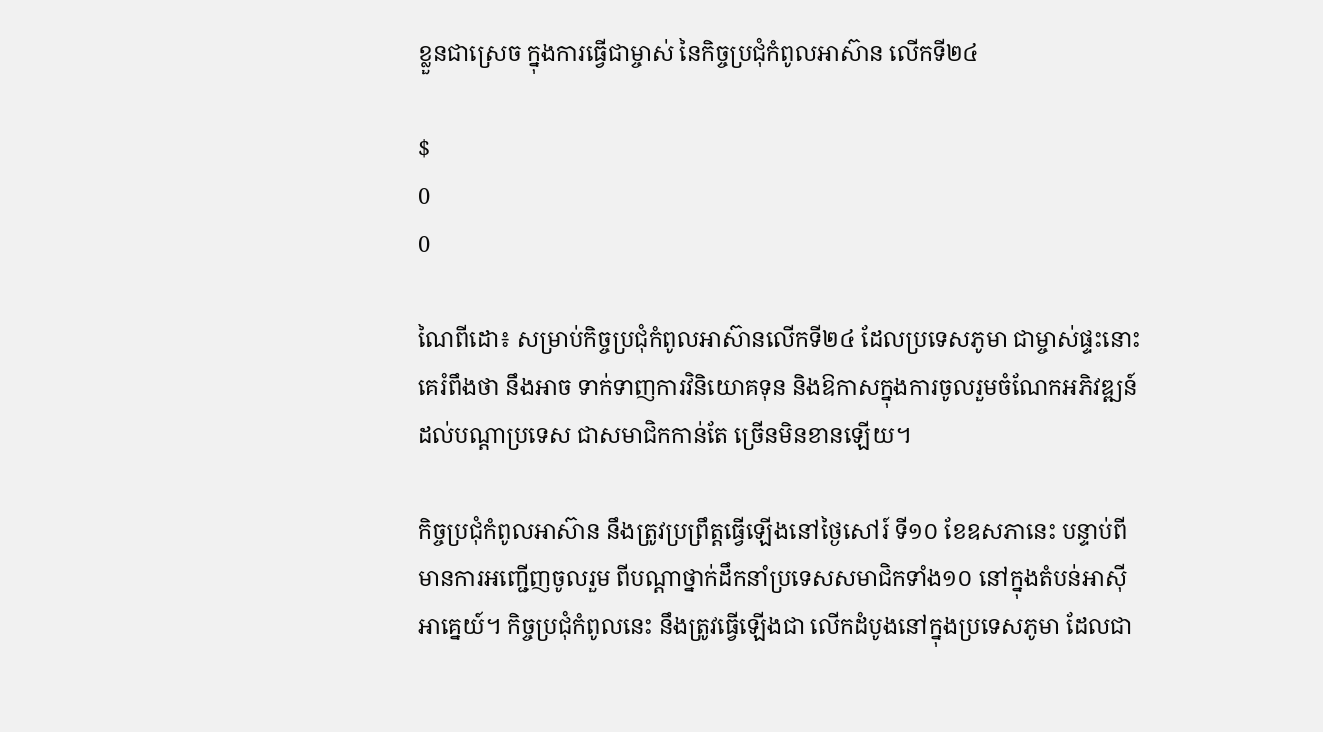ខ្លួនជាស្រេច ក្នុងការធ្វើជាម្ចាស់ នៃកិច្ចប្រជុំកំពូលអាស៊ាន លើកទី២៤

$
0
0

ណៃពីដោ៖ សម្រាប់កិច្ចប្រជុំកំពូលអាស៊ានលើកទី២៤ ដែលប្រទេសភូមា ជាម្ចាស់ផ្ទះនោះ គេរំពឹងថា នឹងអាច ទាក់ទាញការវិនិយោគទុន និងឱកាសក្នុងការចូលរួមចំណែកអភិវឌ្ឍន៍ដល់បណ្តាប្រទេស ជាសមាជិកកាន់តែ ច្រើនមិនខានឡើយ។

កិច្ចប្រជុំកំពូលអាស៊ាន នឹងត្រូវប្រព្រឹត្តធ្វើឡើងនៅថ្ងៃសៅរ៍ ទី១០ ខែឧសភានេះ បន្ទាប់ពីមានការអញ្ជើញចូលរួម ពីបណ្តាថ្នាក់ដឹកនាំប្រទេសសមាជិកទាំង១០ នៅក្នុងតំបន់អាស៊ីអាគ្នេយ៍។ កិច្ចប្រជុំកំពូលនេះ នឹងត្រូវធ្វើឡើងជា លើកដំបូងនៅក្នុងប្រទេសភូមា ដែលជា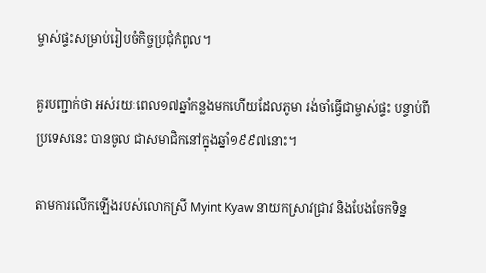ម្ចាស់ផ្ទះសម្រាប់រៀបចំកិច្ចប្រជុំកំពូល។

គួរបញ្ជាក់ថា អស់រយៈពេល១៧ឆ្នាំកន្លងមកហើយដែលភូមា រង់ចាំធ្វើជាម្ចាស់ផ្ទះ បន្ទាប់ពីប្រទេសនេះ បានចូល ជាសមាជិកនៅក្នុងឆ្នាំ១៩៩៧នោះ។

តាមការលើកឡើងរបស់លោកស្រី Myint Kyaw នាយកស្រាវជ្រាវ និងបែងចែកទិន្ន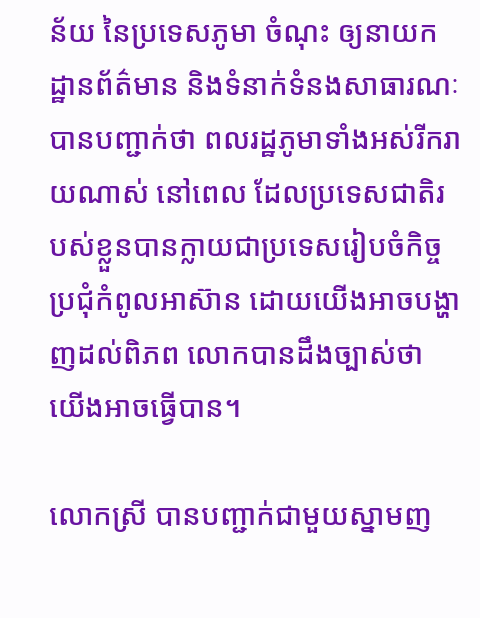ន័យ នៃប្រទេសភូមា ចំណុះ ឲ្យនាយកដ្ឋានព័ត៌មាន និងទំនាក់ទំនងសាធារណៈ បានបញ្ជាក់ថា ពលរដ្ឋភូមាទាំងអស់រីករាយណាស់ នៅពេល ដែលប្រទេសជាតិរបស់ខ្លួនបានក្លាយជាប្រទេសរៀបចំកិច្ចប្រជុំកំពូលអាស៊ាន ដោយយើងអាចបង្ហាញដល់ពិភព លោកបានដឹងច្បាស់ថា យើងអាចធ្វើបាន។

លោកស្រី បានបញ្ជាក់ជាមួយស្នាមញ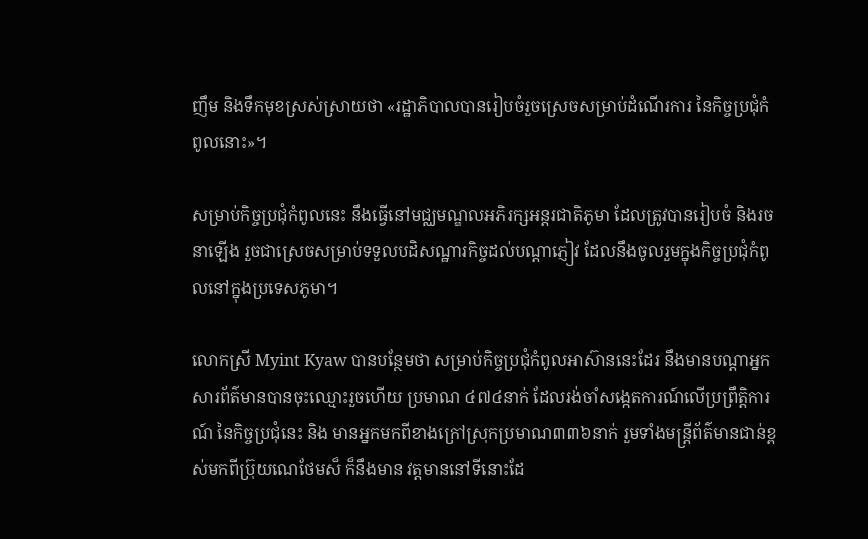ញឹម និងទឹកមុខស្រស់ស្រាយថា «រដ្ឋាភិបាលបានរៀបចំរួចស្រេចសម្រាប់ដំណើរការ នៃកិច្ចប្រជុំកំពូលនោះ»។

សម្រាប់កិច្ចប្រជុំកំពូលនេះ នឹងធ្វើនៅមជ្ឈមណ្ឌលអភិរក្សអន្តរជាតិភូមា ដែលត្រូវបានរៀបចំ និងរចនាឡើង រួចជាស្រេចសម្រាប់ទទួលបដិសណ្ឋារកិច្ចដល់បណ្តាភ្ញៀវ ដែលនឹងចូលរួមក្នុងកិច្ចប្រជុំកំពូលនៅក្នុងប្រទេសភូមា។

លោកស្រី Myint Kyaw បានបន្ថែមថា សម្រាប់កិច្ចប្រជុំកំពូលអាស៊ាននេះដែរ នឹងមានបណ្តាអ្នកសារព័ត៌មានបានចុះឈ្មោះរួចហើយ ប្រមាណ ៤៧៤នាក់ ដែលរង់ចាំសង្កេតការណ៍លើប្រព្រឹត្តិការណ៍ នៃកិច្ចប្រជុំនេះ និង មានអ្នកមកពីខាងក្រៅស្រុកប្រមាណ៣៣៦នាក់ រួមទាំងមន្ត្រីព័ត៌មានជាន់ខ្ពស់មកពីប្រ៊ុយណេថែមស៏ ក៏នឹងមាន វត្តមាននៅទីនោះដែ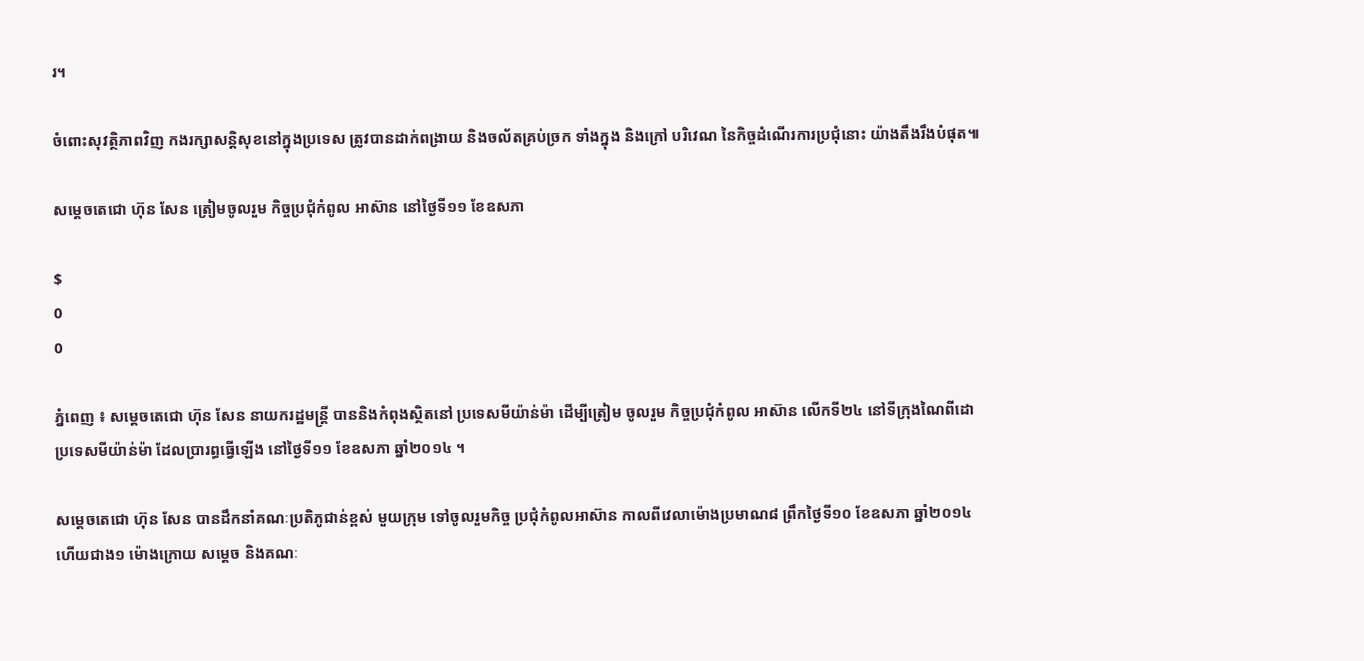រ។

ចំពោះសុវត្ថិភាពវិញ កងរក្សាសន្តិសុខនៅក្នុងប្រទេស ត្រូវបានដាក់ពង្រាយ និងចល័តគ្រប់ច្រក ទាំងក្នុង និងក្រៅ បរិវេណ នៃកិច្ចដំណើរការប្រជុំនោះ យ៉ាងតឹងរឹងបំផុត៕

សម្តេចតេជោ ហ៊ុន សែន ត្រៀមចូលរួម កិច្ចប្រជុំកំពូល អាស៊ាន នៅថ្ងៃទី១១ ខែឧសភា

$
0
0

ភ្នំពេញ ៖ សម្តេចតេជោ ហ៊ុន សែន នាយករដ្ឋមន្រ្តី បាននិងកំពុងស្ថិតនៅ ប្រទេសមីយ៉ាន់ម៉ា ដើម្បីត្រៀម ចូលរួម កិច្ចប្រជុំកំពូល អាស៊ាន លើកទី២៤ នៅទីក្រុងណៃពីដោ ប្រទេសមីយ៉ាន់ម៉ា ដែលប្រារព្ធធ្វើឡើង នៅថ្ងៃទី១១ ខែឧសភា ឆ្នាំ២០១៤ ។

សម្តេចតេជោ ហ៊ុន សែន បានដឹកនាំគណៈប្រតិភូជាន់ខ្ពស់ មួយក្រុម ទៅចូលរួមកិច្ច ប្រជុំកំពូលអាស៊ាន កាលពីវេលាម៉ោងប្រមាណ៨ ព្រឹកថ្ងៃទី១០ ខែឧសភា ឆ្នាំ២០១៤ ហើយជាង១ ម៉ោងក្រោយ សម្តេច និងគណៈ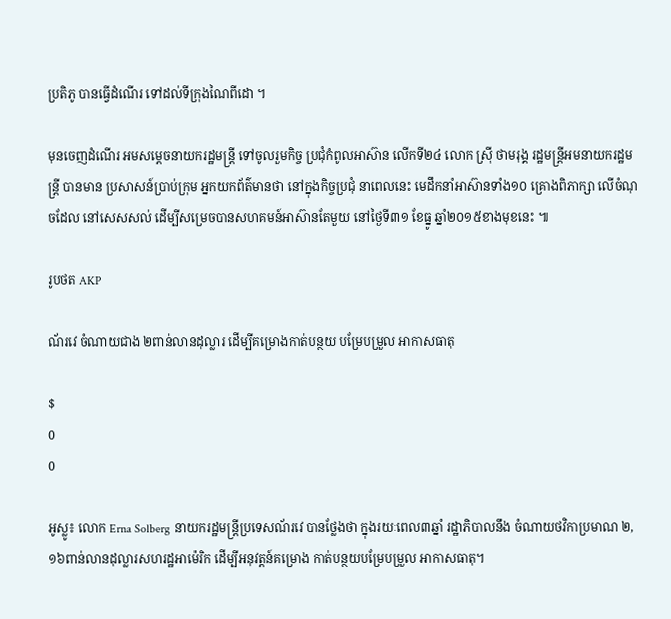ប្រតិភូ បានធ្វើដំណើរ ទៅដល់ទីក្រុងណៃពីដោ ។

មុនចេញដំណើរ អមសម្តេចនាយករដ្ឋមន្រ្តី ទៅចូលរួមកិច្ច ប្រជុំកំពូលអាស៊ាន លើកទី២៤ លោក ស៊្រី ថាមរុង្គ រដ្ឋមន្រ្តីអមនាយករដ្ឋមន្រ្តី បានមាន ប្រសាសន៍ប្រាប់ក្រុម អ្នកយកព័ត៌មានថា នៅក្នុងកិច្ចប្រជុំ នាពេលនេះ មេដឹកនាំអាស៊ានទាំង១០ គ្រោងពិភាក្សា លើចំណុចដែល នៅសេសសល់ ដើម្បីសម្រេចបានសហគមន៍អាស៊ានតែមួយ នៅថ្ងៃទី៣១ ខែធ្នូ ឆ្នាំ២០១៥ខាងមុខនេះ ៕

រូបថត AKP

ណ័រវេ ចំណាយជាង ២ពាន់លានដុល្លារ ដើម្បីគម្រោងកាត់បន្ថយ បម្រែបម្រួល អាកាសធាតុ

$
0
0

អូស្លូ៖ លោក Erna Solberg នាយករដ្ឋមន្ត្រីប្រទេសណ័រវេ បានថ្លែងថា ក្នុងរយៈពេល៣ឆ្នាំ រដ្ឋាភិបាលនឹង ចំណាយថវិកាប្រមាណ ២,១៦ពាន់លានដុល្លារសហរដ្ឋអាម៉េរិក ដើម្បីអនុវត្តន៍គម្រោង កាត់បន្ថយបម្រែបម្រួល អាកាសធាតុ។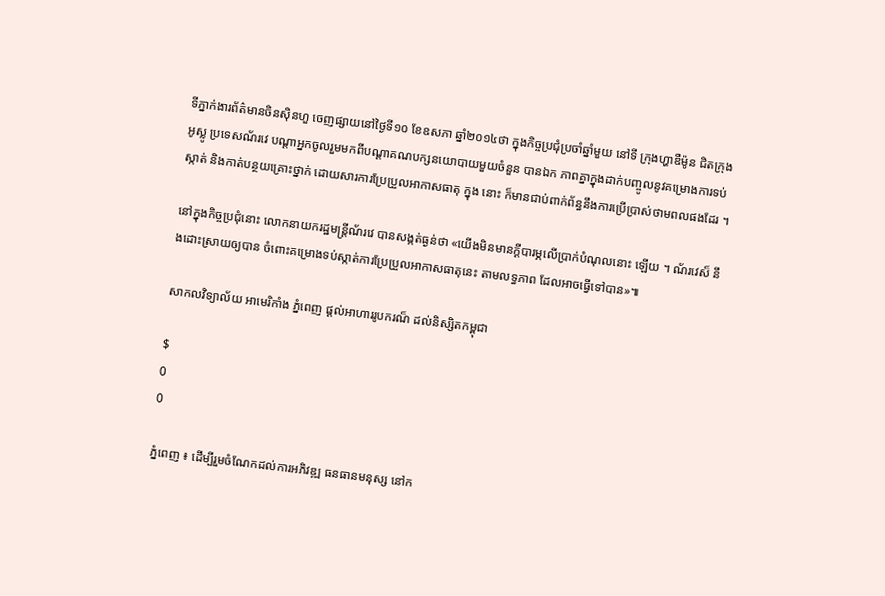ទីភ្នាក់ងារព័ត៌មានចិនស៊ិនហួ ចេញផ្សាយនៅថ្ងៃទី១០ ខែឧសភា ឆ្នាំ២០១៤ថា ក្នុងកិច្ចប្រជុំប្រចាំឆ្នាំមួយ នៅទី ក្រុងហ្ហាឌឺម៉ូន ជិតក្រុងអូស្លូ ប្រទេសណ័រវេ បណ្តាអ្នកចូលរួមមកពីបណ្តាគណបក្សនយោបាយមួយចំនួន បានឯក ភាពគ្នាក្នុងដាក់បញ្ចូលនូវគម្រោងការទប់ស្កាត់ និងកាត់បន្ថយគ្រោះថ្នាក់ ដោយសារការប្រែប្រួលអាកាសធាតុ ក្នុង នោះ ក៏មានជាប់ពាក់ព័ន្ធនឹងការប្រើប្រាស់ថាមពលផងដែរ ។

នៅក្នុងកិច្ចប្រជុំនោះ លោកនាយករដ្ឋមន្ត្រីណ័រវេ បានសង្កត់ធ្ងន់ថា «យើងមិនមានក្តីបារម្ភលើប្រាក់បំណុលនោះ ឡើយ ។ ណ័រវេស៏ នឹងដោះស្រាយឲ្យបាន ចំពោះគម្រោងទប់ស្កាត់ការប្រែប្រួលអាកាសធាតុនេះ តាមលទ្ធភាព ដែលអាចធ្វើទៅបាន»៕

សាកលវិទ្យាល័យ អាមេរិកាំង ភ្នំពេញ ផ្តល់អាហាររូបករណ៏ ដល់និស្សិតកម្ពុជា

$
0
0

ភ្នំពេញ ៖ ដើម្បីរួមចំណែកដល់ការអភិវឌ្ឍ ធនធានមនុស្ស នៅក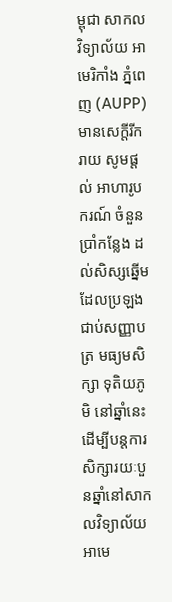ម្ពុជា សាកលវិទ្យាល័យ អាមេរិកាំង ភ្នំពេញ (AUPP) មានសេក្តីរីករាយ សូមផ្តល់ អាហារូបករណ៍ ចំនួនប្រាំកន្លែង ដល់សិស្សឆ្នើម ដែលប្រឡងជាប់សញ្ញាបត្រ មធ្យមសិក្សា ទុតិយភូមិ នៅឆ្នាំនេះ ដើម្បីបន្តការ សិក្សារយៈបួនឆ្នាំនៅសាកលវិទ្យាល័យ អាមេ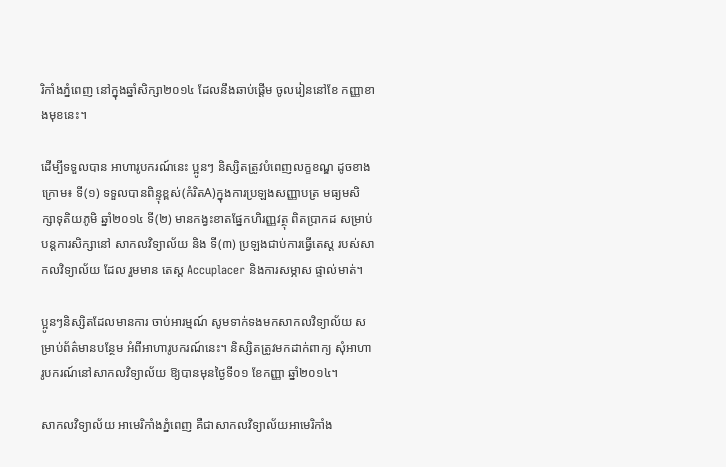រិកាំងភ្នំពេញ នៅក្នុងឆ្នាំសិក្សា២០១៤ ដែលនឹងឆាប់ផ្តើម ចូលរៀននៅខែ កញ្ញាខាងមុខនេះ។

ដើម្បីទទួលបាន អាហារូបករណ៍នេះ ប្អូនៗ និស្សិតត្រូវបំពេញលក្ខខណ្ឌ ដូចខាងក្រោម៖ ទី(១) ទទួលបានពិន្ទុខ្ពស់(កំរិតA)ក្នុងការប្រឡងសញ្ញាបត្រ មធ្យមសិក្សាទុតិយភូមិ ឆ្នាំ២០១៤ ទី(២) មានកង្វះខាតផ្នែកហិរញ្ញវត្ថុ ពិតប្រាកដ សម្រាប់បន្តការសិក្សានៅ សាកលវិទ្យាល័យ និង ទី(៣) ប្រឡងជាប់ការធ្វើតេស្ត របស់សាកលវិទ្យាល័យ ដែល រួមមាន តេស្ត Accuplacer និងការសម្ភាស ផ្ទាល់មាត់។

ប្អូនៗនិស្សិតដែលមានការ ចាប់អារម្មណ៍ សូមទាក់ទងមកសាកលវិទ្យាល័យ សម្រាប់ព័ត៌មានបន្ថែម អំពីអាហារូបករណ៍នេះ។ និស្សិតត្រូវមកដាក់ពាក្យ សុំអាហារូបករណ៍នៅសាកលវិទ្យាល័យ ឱ្យបានមុនថ្ងៃទី០១ ខែកញ្ញា ឆ្នាំ២០១៤។

សាកលវិទ្យាល័យ អាមេរិកាំងភ្នំពេញ គឺជាសាកលវិទ្យាល័យអាមេរិកាំង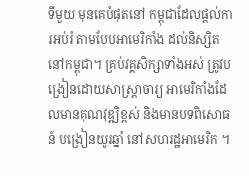ទីមួយ មុនគេបំផុតនៅ កម្ពុជាដែលផ្តល់ការអប់រំ តាមបែបអាមេរិកាំង ដល់និស្សិតនៅកម្ពុជា។ គ្រប់វគ្គសិក្សាទាំងអស់ ត្រូវបង្រៀនដោយសាស្ត្រាចារ្យ អាមេរិកាំងដែលមានគុណវុឌ្ឍិខ្ពស់ និងមានបទពិសោធន៍ បង្រៀនយូរឆ្នាំ នៅសហរដ្ឋអាមេរិក ។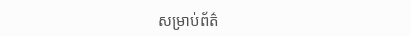សម្រាប់ព័ត៌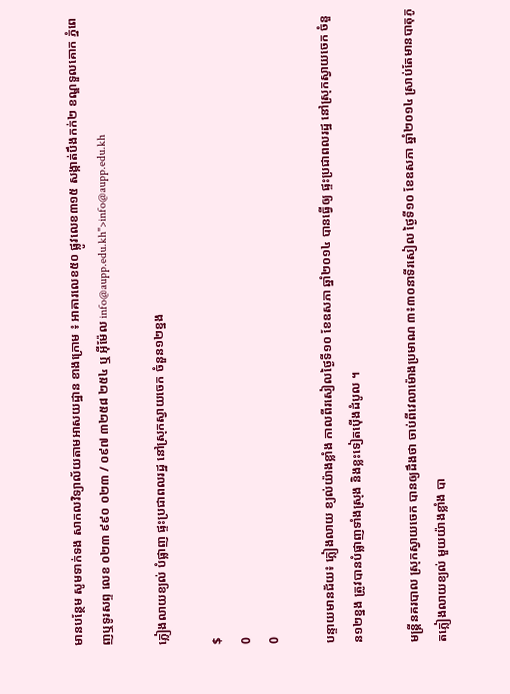មានបន្ថែម សូមទាក់ទង សាកលវិទ្យាល័យតាមអាសយដ្ឋាន ខាងក្រោម ៖ អាគារលេខ៥០ ផ្លូវលេខ៣១៥ សង្កាត់បឹងកក់២ ខណ្ឌទួលគោក ភ្នំពេញឬទូរសព្ទ លេខ ០២៣ ៩៩០ ០២៣ / ០៩៧ ៣២៥៨ ២៥៤ ឬ អ៊ីម៉ែល info@aupp.edu.kh">info@aupp.edu.kh

ភ្លៀងលាយខ្យល់ បំផ្លាញ ផ្ទះប្រជាពលរដ្ឋ នៅស្រុកស្វាយចេក ចំនួន១២ខ្នង

$
0
0

បន្ទាយមានជ័យ៖ ភ្លៀងលាយ ខ្យល់យ៉ាងខ្លាំង កាលពីរសៀលថ្ងៃទី១០ ខែឧសភា ឆ្នាំ២០១៤ បានធ្វើឲ្យ ផ្ទះប្រជាពលរដ្ឋ នៅស្រុកស្វាយចេក ចំនួន១២ខ្នង ត្រូវបានបំផ្លាញទាំងស្រុង និងខ្លះទៀតប៉ើងដំបូល ។

មន្រ្តីនគរបាល ស្រុកស្វាយចេក បានឲ្យដឹងថា ចាប់ពីវេលាម៉ោងប្រមាណ ៣៖៣០នាទីរសៀល ថ្ងៃទី១០ ខែឧសភា ឆ្នាំ២០១៤ ស្រាប់តែមានបាតុភូតភ្លៀងលាយខ្យល់ មួយយ៉ាងខ្លាំង បា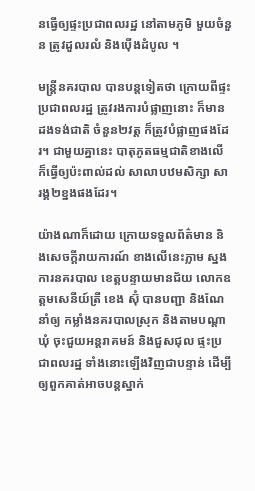នធ្វើឲ្យផ្ទះប្រជាពលរដ្ឋ នៅតាមភូមិ មួយចំនួន ត្រូវដួលរលំ និងប៉ើងដំបូល ។

មន្រ្តីនគរបាល បានបន្តទៀតថា ក្រោយពីផ្ទះប្រជាពលរដ្ឋ ត្រូវរងការបំផ្លាញនោះ ក៏មានដងទង់ជាតិ ចំនួន២វត្ត ក៏ត្រូវបំផ្លាញផងដែរ។ ជាមួយគ្នានេះ បាតុភូតធម្មជាតិខាងលើ ក៏ធ្វើឲ្យប៉ះពាល់ដល់ សាលាបឋមសិក្សា សារង្គ២ខ្នងផងដែរ។

យ៉ាងណាក៏ដោយ ក្រោយទទួលព័ត៌មាន និងសេចក្តីរាយការណ៍ ខាងលើនេះភ្លាម ស្នងការនគរបាល ខេត្តបន្ទាយមានជ័យ លោកឧត្តមសេនីយ៍ត្រី ខេង ស៊ុំ បានបញ្ជា និងណែនាំឲ្យ កម្លាំងនគរបាលស្រុក និងតាមបណ្តាឃុំ ចុះជួយអន្តរាគមន៍ និងជួសជុល ផ្ទះប្រជាពលរដ្ឋ ទាំងនោះឡើងវិញជាបន្ទាន់ ដើម្បីឲ្យពួកគាត់អាចបន្តស្នាក់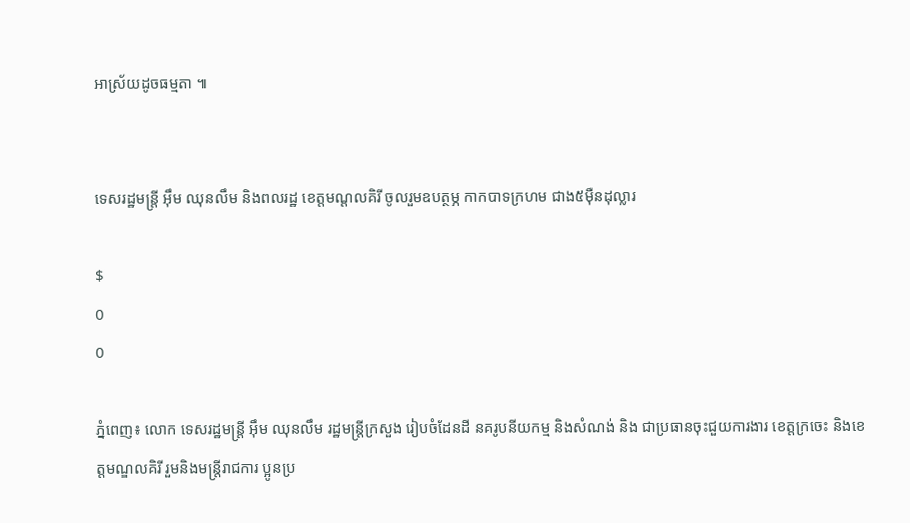អាស្រ័យដូចធម្មតា ៕


ទេសរដ្ឋមន្ត្រី អ៊ឹម ឈុនលឹម និងពលរដ្ឋ ខេត្តមណ្ដលគិរី ចូលរួមឧបត្ថម្ភ កាកបាទក្រហម ជាង៥ម៉ឺនដុល្លារ

$
0
0

ភ្នំពេញ៖ លោក ទេសរដ្ឋមន្ត្រី អ៊ឹម ឈុនលឹម រដ្ឋមន្ត្រីក្រសួង រៀបចំដែនដី នគរូបនីយកម្ម និងសំណង់ និង ជាប្រធានចុះជួយការងារ ខេត្តក្រចេះ និងខេត្តមណ្ឌលគិរី រួមនិងមន្ត្រីរាជការ ប្អូនប្រ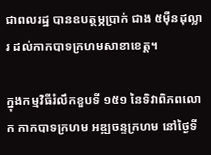ជាពលរដ្ឋ បានឧបត្ថម្ភប្រាក់ ជាង ៥ម៉ឺនដុល្លារ ដល់កាកបាទក្រហមសាខាខេត្ត។

ក្នុងកម្មវិធីរំលឹកខួបទី ១៥១ នៃទិវាពិភពលោក កាកបាទក្រហម អឌ្ឍចន្ទក្រហម នៅថ្ងៃទី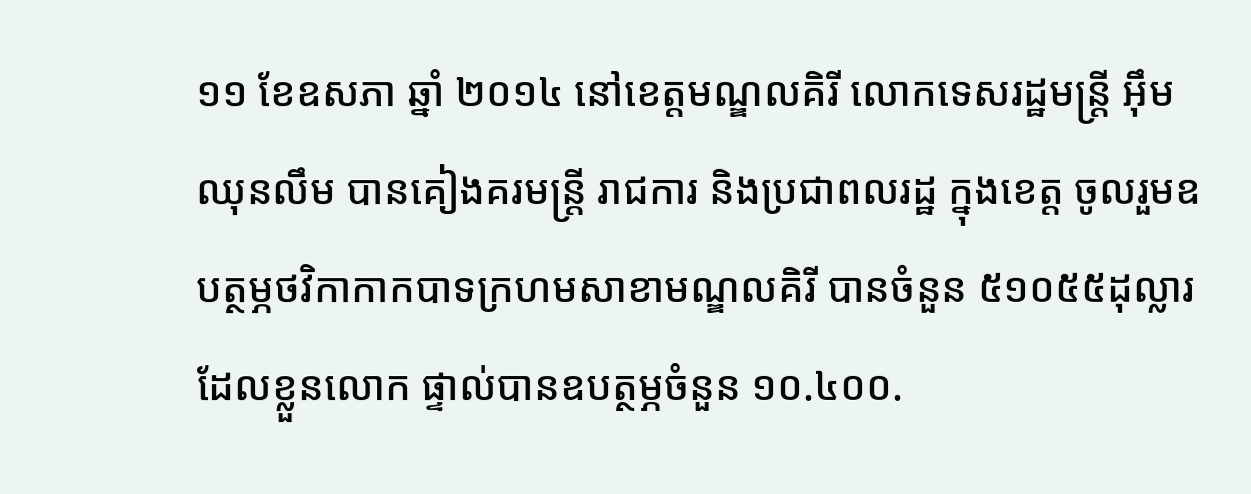១១ ខែឧសភា ឆ្នាំ ២០១៤ នៅខេត្តមណ្ឌលគិរី លោកទេសរដ្ឋមន្ត្រី អ៊ឹម ឈុនលឹម បានគៀងគរមន្ត្រី រាជការ និងប្រជាពលរដ្ឋ ក្នុងខេត្ត ចូលរួមឧបត្ថម្ភថវិកាកាកបាទក្រហមសាខាមណ្ឌលគិរី បានចំនួន ៥១០៥៥ដុល្លារ ដែលខ្លួនលោក ផ្ទាល់បានឧបត្ថម្ភចំនួន ១០.៤០០.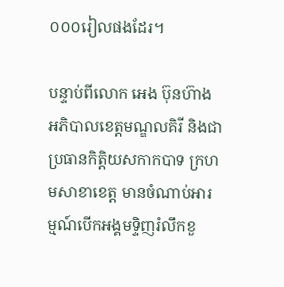០០០រៀលផងដែរ។

បន្ទាប់ពីលោក អេង ប៊ុនហ៊ាង អភិបាលខេត្តមណ្ឌលគិរី និងជាប្រធានកិត្តិយសកាកបាទ ក្រហមសាខាខេត្ត មានចំណាប់អារម្មណ៍បើកអង្គមទ្ទិញរំលឹកខួ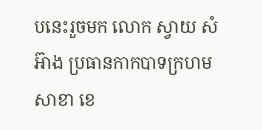បនេះរួចមក លោក ស្វាយ សំអ៊ាង ប្រធានកាកបាទក្រហមសាខា ខេ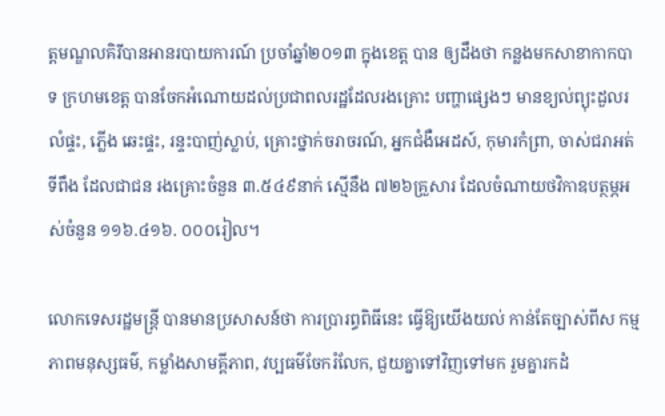ត្តមណ្ឌលគិរីបានអានរបាយការណ៍ ប្រចាំឆ្នាំ២០១៣ ក្នុងខេត្ត បាន ឲ្យដឹងថា កន្លងមកសាខាកាកបាទ ក្រហមខេត្ត បានចែកអំណោយដល់ប្រជាពលរដ្ឋដែលរងគ្រោះ បញ្ហាផ្សេងៗ មានខ្យល់ព្យុះដួលរលំផ្ទះ, ភ្លើង ឆេះផ្ទះ, រន្ទះបាញ់ស្លាប់, គ្រោះថ្នាក់ចរាចរណ៍, អ្នកជំងឺអេដស៍, កុមារកំព្រា, ចាស់ជរាអត់ទីពឹង ដែលជាជន រងគ្រោះចំនួន ៣.៥៤៩នាក់ ស្មើនឹង ៧២៦គ្រួសារ ដែលចំណាយថវិកាឧបត្ថម្ភអស់ចំនួន ១១៦.៤១៦. ០០០រៀល។

លោកទេសរដ្ឋមន្ត្រី បានមានប្រសាសន៍ថា ការប្រារព្ធពិធីនេះ ធ្វើឱ្យយើងយល់ កាន់តែច្បាស់ពីស កម្មភាពមនុស្សធម៌, កម្លាំងសាមគ្គីភាព, វប្បធម៌ចែករំលែក, ជួយគ្នាទៅវិញទៅមក រួមគ្នារកដំ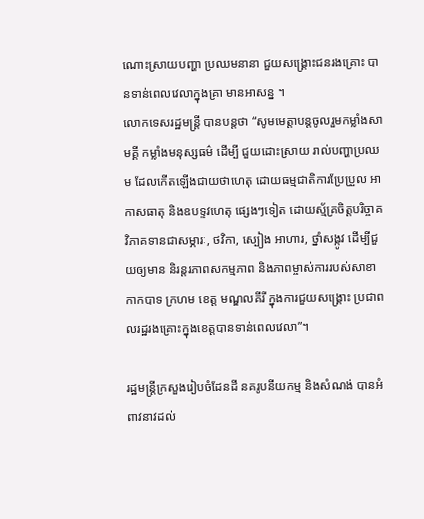ណោះស្រាយបញ្ហា ប្រឈមនានា ជួយសង្គ្រោះជនរងគ្រោះ បានទាន់ពេលវេលាក្នុងគ្រា មានអាសន្ន ។
លោកទេសរដ្ឋមន្ត្រី បានបន្តថា “សូមមេត្តាបន្តចូលរួមកម្លាំងសាមគ្គី កម្លាំងមនុស្សធម៌ ដើម្បី ជួយដោះស្រាយ រាល់បញ្ហាប្រឈម ដែលកើតឡើងជាយថាហេតុ ដោយធម្មជាតិការប្រែប្រួល អា កាសធាតុ និងឧបទ្ទវហេតុ ផ្សេងៗទៀត ដោយស្ម័គ្រចិត្តបរិច្ចាគវិភាគទានជាសម្ភារៈ, ថវិកា, ស្បៀង អាហារ, ថ្នាំសង្កូវ ដើម្បីជួយឲ្យមាន និរន្តរភាពសកម្មភាព និងភាពម្ចាស់ការរបស់សាខាកាកបាទ ក្រហម ខេត្ត មណ្ឌលគីរី ក្នុងការជួយសង្រ្គោះ ប្រជាពលរដ្ឋរងគ្រោះក្នុងខេត្តបានទាន់ពេលវេលា”។

រដ្ឋមន្ត្រីក្រសួងរៀបចំដែនដី នគរូបនីយកម្ម និងសំណង់ បានអំពាវនាវដល់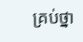គ្រប់ថ្នា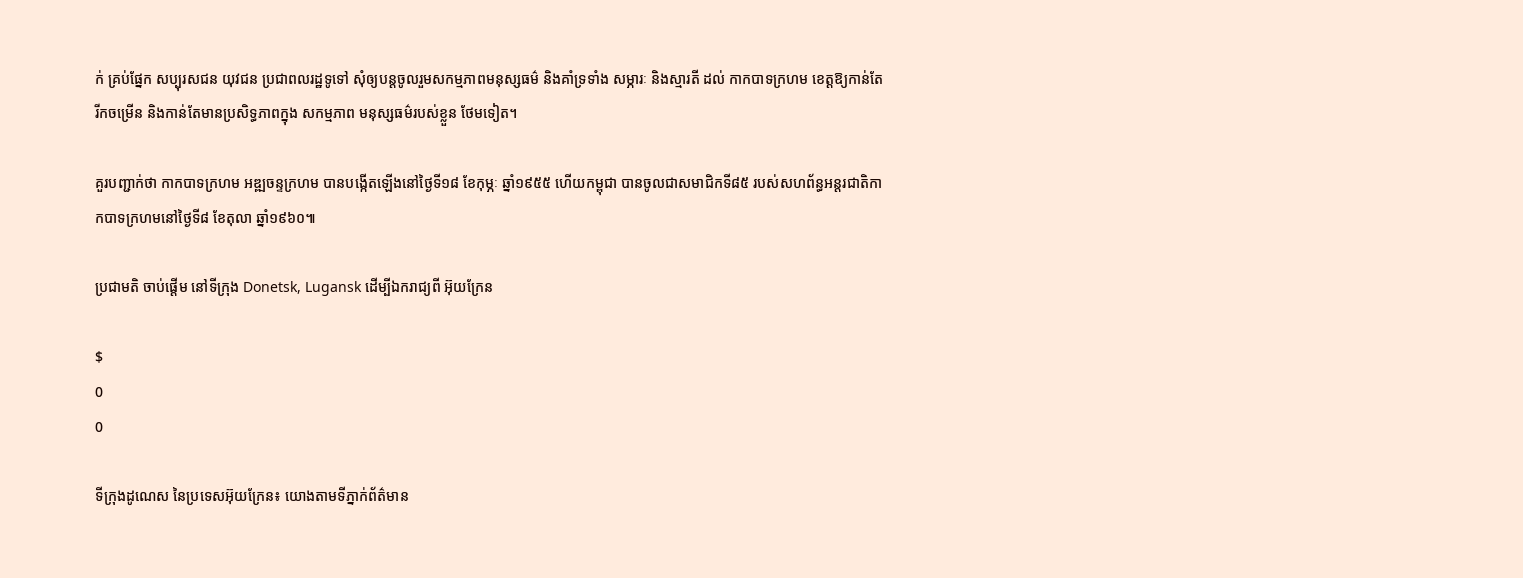ក់ គ្រប់ផ្នែក សប្បុរសជន យុវជន ប្រជាពលរដ្ឋទូទៅ សុំឲ្យបន្ដចូលរួមសកម្មភាពមនុស្សធម៌ និងគាំទ្រទាំង សម្ភារៈ និងស្មារតី ដល់ កាកបាទក្រហម ខេត្ដឱ្យកាន់តែរីកចម្រើន និងកាន់តែមានប្រសិទ្ធភាពក្នុង សកម្មភាព មនុស្សធម៌របស់ខ្លួន ថែមទៀត។

គួរបញ្ជាក់ថា កាកបាទក្រហម អឌ្ឍចន្ទក្រហម បានបង្កើតឡើងនៅថ្ងៃទី១៨ ខែកុម្ភៈ ឆ្នាំ១៩៥៥ ហើយកម្ពុជា បានចូលជាសមាជិកទី៨៥ របស់សហព័ន្ធអន្តរជាតិកាកបាទក្រហមនៅថ្ងៃទី៨ ខែតុលា ឆ្នាំ១៩៦០៕

ប្រជាមតិ ចាប់ផ្តើម នៅទីក្រុង Donetsk, Lugansk ដើម្បីឯករាជ្យពី អ៊ុយក្រែន

$
0
0

ទីក្រុងដូណេស នៃប្រទេសអ៊ុយក្រែន៖ យោងតាមទីភ្នាក់ព័ត៌មាន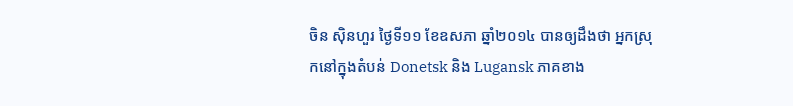ចិន ស៊ិនហួរ ថ្ងៃទី១១ ខែឧសភា ឆ្នាំ២០១៤ បានឲ្យដឹងថា អ្នកស្រុកនៅក្នុងតំបន់ Donetsk និង Lugansk ភាគខាង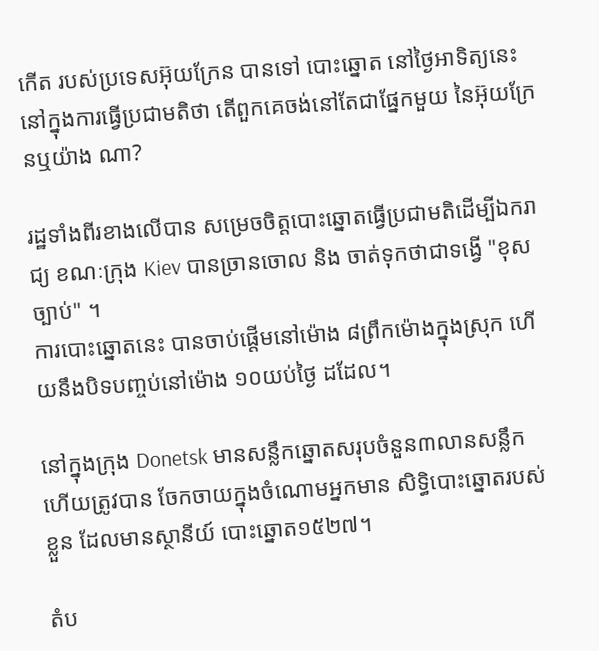កើត របស់ប្រទេសអ៊ុយក្រែន បានទៅ បោះឆ្នោត នៅថ្ងៃអាទិត្យនេះ នៅក្នុងការធ្វើប្រជាមតិថា តើពួកគេចង់នៅតែជាផ្នែកមួយ នៃអ៊ុយក្រែនឬយ៉ាង ណា?

រដ្ឋទាំងពីរខាងលើបាន សម្រេចចិត្តបោះឆ្នោតធ្វើប្រជាមតិដើម្បីឯករាជ្យ ខណៈក្រុង Kiev បានច្រានចោល និង ចាត់ទុកថាជាទង្វើ "ខុសច្បាប់" ។
ការបោះឆ្នោតនេះ បានចាប់ផ្តើមនៅម៉ោង ៨ព្រឹកម៉ោងក្នុងស្រុក ហើយនឹងបិទបញ្ចប់នៅម៉ោង ១០យប់ថ្ងៃ ដដែល។

នៅក្នុងក្រុង Donetsk មានសន្លឹកឆ្នោតសរុបចំនួន៣លានសន្លឹក ហើយត្រូវបាន ចែកចាយក្នុងចំណោមអ្នកមាន សិទ្ធិបោះឆ្នោតរបស់ខ្លួន ដែលមានស្ថានីយ៍ បោះឆ្នោត១៥២៧។

តំប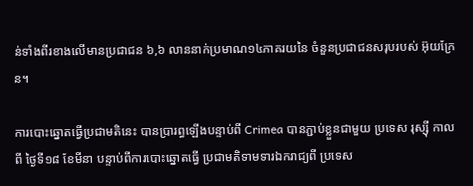ន់ទាំងពីរខាងលើមានប្រជាជន ៦,៦ លាននាក់ប្រមាណ១៤ភាគរយនៃ ចំនួនប្រជាជនសរុបរបស់ អ៊ុយក្រែន។

ការបោះឆ្នោតធ្វើប្រជាមតិនេះ បានប្រារព្ធឡើងបន្ទាប់ពី Crimea បានភ្ជាប់ខ្លួនជាមួយ ប្រទេស រុស្ស៊ី កាលពី ថ្ងៃទី១៨ ខែមីនា បន្ទាប់ពីការបោះឆ្នោតធ្វើ ប្រជាមតិទាមទារឯករាជ្យពី ប្រទេស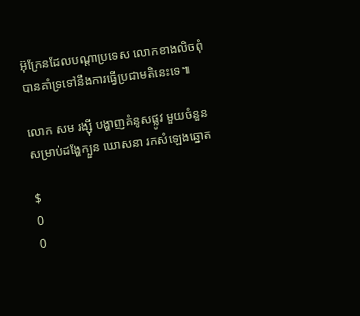អ៊ុក្រែនដែលបណ្តាប្រទេស លោកខាងលិចពុំបានគាំទ្រទៅនឹងការធ្វើប្រជាមតិនេះទេ៕

លោក សម រង្ស៊ី បង្ហាញគំនូសផ្លូវ មួយចំនួន សម្រាប់ដង្ហែក្បួន ឃោសនា រកសំឡេងឆ្នោត

$
0
0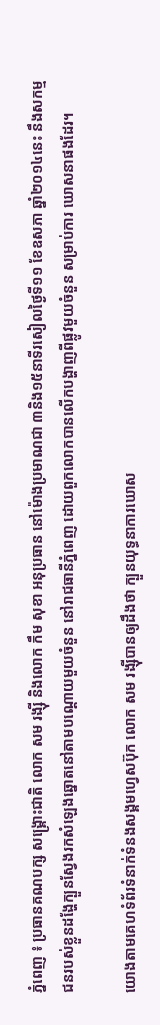ភ្នំពេញ ៖ ប្រធានគណបក្ស សង្រ្គោះជាតិ លោក សម រង្ស៊ី និងលោក កឹម សុខា អនុប្រធាន នៅម៉ោងប្រមាណជា ៣និង១៥នាទីរសៀលថ្ងៃទី១១ ខែឧសភា ឆ្នាំ២០១៤នេះ នឹងសកម្មជនរបស់ខ្លួនដង្ហែក្បួនស្វែងរកសំឡេងឆ្នោតនៅតាមបណ្តោយមួយចំនួន នៅរាជធានីភ្នំពេញ ដោយពួកលោកបានលើកបង្ហាញពីផ្លូវមួយចំនួន សម្រាប់ការ ឃោសនាផងដែរ។

យោងតាមគេហទំព័រទំនាក់ទំនងសង្គមហ្វេសប៊ុក លោក សម រង្ស៊ីបានឲ្យដឹងថា ក្បួនយុទ្ធនាការឃោស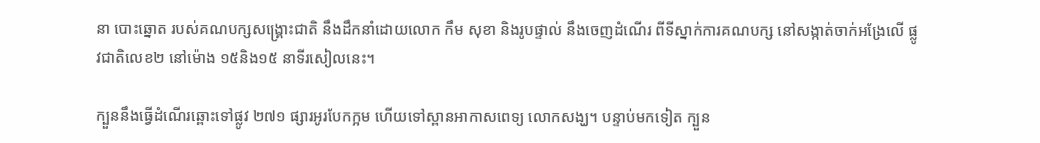នា បោះឆ្នោត របស់គណបក្សសង្រ្គោះជាតិ នឹងដឹកនាំដោយលោក កឹម សុខា និងរូបផ្ទាល់ នឹងចេញដំណើរ ពីទីស្នាក់ការគណបក្ស នៅសង្កាត់ចាក់អង្រែលើ ផ្លូវជាតិលេខ២ នៅម៉ោង ១៥និង១៥ នាទីរសៀលនេះ។

ក្បួននឹងធ្វើដំណើរឆ្ពោះទៅផ្លូវ ២៧១ ផ្សារអូរបែកក្អម ហើយទៅស្ពានអាកាសពេទ្យ លោកសង្ឃ។ បន្ទាប់មកទៀត ក្បួន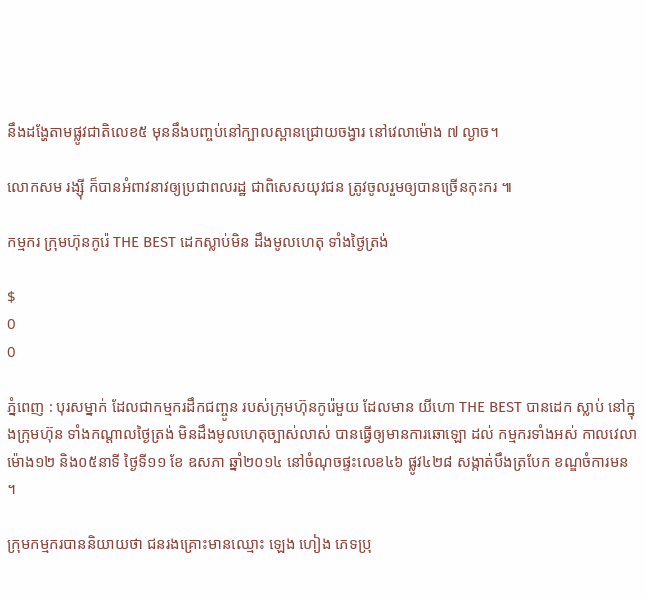នឹងដង្ហែតាមផ្លូវជាតិលេខ៥ មុននឹងបញ្ចប់នៅក្បាលស្ពានជ្រោយចង្វារ នៅវេលាម៉ោង ៧ ល្ងាច។

លោកសម រង្ស៊ី ក៏បានអំពាវនាវឲ្យប្រជាពលរដ្ឋ ជាពិសេសយុវជន ត្រូវចូលរួមឲ្យបានច្រើនកុះករ ៕

កម្មករ ក្រុមហ៊ុនកូរ៉េ THE BEST ដេកស្លាប់មិន ដឹងមូលហេតុ ទាំងថ្ងៃត្រង់

$
0
0

ភ្នំពេញ : បុរសម្នាក់ ដែលជាកម្មករដឹកជញ្ចូន របស់ក្រុមហ៊ុនកូរ៉េមួយ ដែលមាន យីហោ THE BEST បានដេក ស្លាប់ នៅក្នុងក្រុមហ៊ុន ទាំងកណ្តាលថ្ងៃត្រង់ មិនដឹងមូលហេតុច្បាស់លាស់ បានធ្វើឲ្យមានការឆោឡោ ដល់ កម្មករទាំងអស់ កាលវេលាម៉ោង១២ និង០៥នាទី ថ្ងៃទី១១ ខែ ឧសភា ឆ្នាំ២០១៤ នៅចំណុចផ្ទះលេខ៤៦ ផ្លូវ៤២៨ សង្កាត់បឹងត្របែក ខណ្ឌចំការមន ។

ក្រុមកម្មករបាននិយាយថា ជនរងគ្រោះមានឈ្មោះ ឡេង ហៀង ភេទប្រុ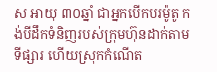ស អាយុ ៣០ឆ្នាំ ជាអ្នកបើកបរម៉ូតូ កង់បីដឹកទំនិញរបស់ក្រុមហ៊ុនដាក់តាមទីផ្សារ ហើយស្រុកកំណើត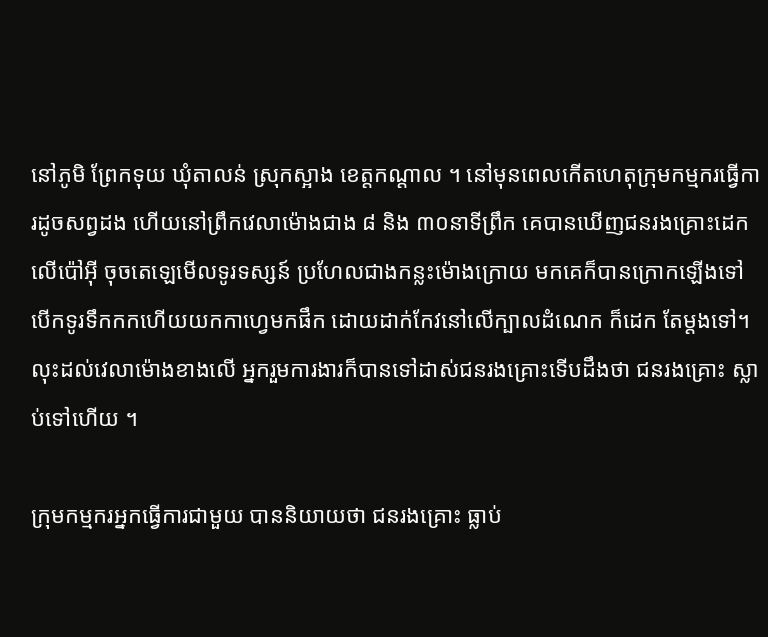នៅភូមិ ព្រែកទុយ ឃុំតាលន់ ស្រុកស្អាង ខេត្តកណ្តាល ។ នៅមុនពេលកើតហេតុក្រុមកម្មករធ្វើការដូចសព្វដង ហើយនៅព្រឹកវេលាម៉ោងជាង ៨ និង ៣០នាទីព្រឹក គេបានឃើញជនរងគ្រោះដេកលើប៉ៅអ៊ី ចុចតេឡេមើលទូរទស្សន៍ ប្រហែលជាងកន្លះម៉ោងក្រោយ មកគេក៏បានក្រោកឡើងទៅបើកទូរទឹកកកហើយយកកាហ្វេមកផឹក ដោយដាក់កែវនៅលើក្បាលដំណេក ក៏ដេក តែម្តងទៅ។ លុះដល់វេលាម៉ោងខាងលើ អ្នករួមការងារក៏បានទៅដាស់ជនរងគ្រោះទើបដឹងថា ជនរងគ្រោះ ស្លាប់ទៅហើយ ។

ក្រុមកម្មករអ្នកធ្វើការជាមួយ បាននិយាយថា ជនរងគ្រោះ ធ្លាប់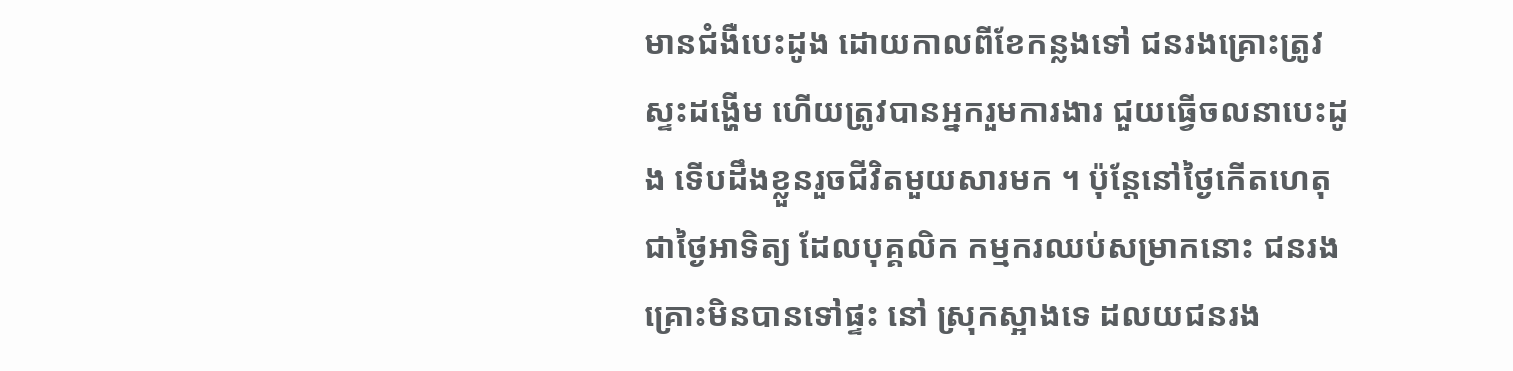មានជំងឺបេះដូង ដោយកាលពីខែកន្លងទៅ ជនរងគ្រោះត្រូវស្ទះដង្ហើម ហើយត្រូវបានអ្នករួមការងារ ជួយធ្វើចលនាបេះដូង ទើបដឹងខ្លួនរួចជីវិតមួយសារមក ។ ប៉ុន្តែនៅថ្ងៃកើតហេតុ ជាថ្ងៃអាទិត្យ ដែលបុគ្គលិក កម្មករឈប់សម្រាកនោះ ជនរងគ្រោះមិនបានទៅផ្ទះ នៅ ស្រុកស្អាងទេ ដលយជនរង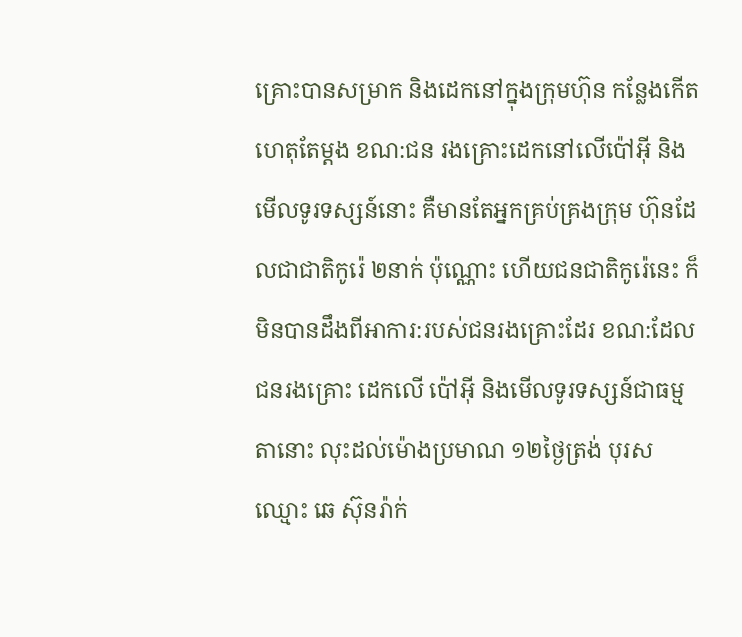គ្រោះបានសម្រាក និងដេកនៅក្នុងក្រុមហ៊ុន កន្លែងកើតហេតុតែម្តង ខណ:ជន រងគ្រោះដេកនៅលើប៉ៅអុី និងមើលទូរទស្សន៍នោះ គឺមានតែអ្នកគ្រប់គ្រងក្រុម ហ៊ុនដែលជាជាតិកូរ៉េ ២នាក់ ប៉ុណ្ណោះ ហើយជនជាតិកូរ៉េនេះ ក៏មិនបានដឹងពីអាការ:របស់ជនរងគ្រោះដែរ ខណ:ដែលជនរងគ្រោះ ដេកលើ ប៉ៅអ៊ី និងមើលទូរទស្សន៍ជាធម្មតានោះ លុះដល់ម៉ោងប្រមាណ ១២ថ្ងៃត្រង់ បុរសឈ្មោះ ឆេ ស៊ុនរ៉ាក់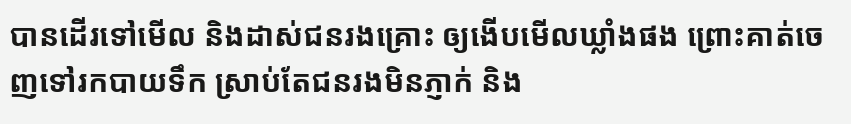បានដើរទៅមើល និងដាស់ជនរងគ្រោះ ឲ្យងើបមើលឃ្លាំងផង ព្រោះគាត់ចេញទៅរកបាយទឹក ស្រាប់តែជនរងមិនភ្ញាក់ និង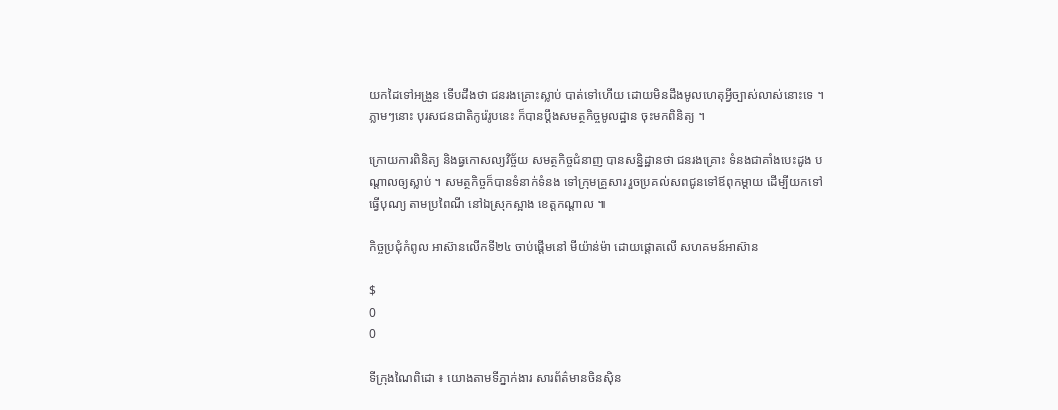យកដៃទៅអង្រួន ទើបដឹងថា ជនរងគ្រោះស្លាប់ បាត់ទៅហើយ ដោយមិនដឹងមូលហេតុអ្វីច្បាស់លាស់នោះទេ ។ ភ្លាមៗនោះ បុរសជនជាតិកូរ៉េរូបនេះ ក៏បានប្តឹងសមត្ថកិច្ចមូលដ្ឋាន ចុះមកពិនិត្យ ។

ក្រោយការពិនិត្យ និងធ្វកោសល្យវិច្ច័យ សមត្ថកិច្ចជំនាញ បានសន្និដ្ឋានថា ជនរងគ្រោះ ទំនងជាគាំងបេះដូង បណ្តាលឲ្យស្លាប់ ។ សមត្ថកិច្ចក៏បានទំនាក់ទំនង ទៅក្រុមគ្រួសារ រួចប្រគល់សពជូនទៅឪពុកម្តាយ ដើម្បីយកទៅធ្វើបុណ្យ តាមប្រពៃណី នៅឯស្រុកស្អាង ខេត្តកណ្តាល ៕

កិច្ចប្រជុំកំពូល អាស៊ានលើកទី២៤ ចាប់ផ្តើមនៅ មីយ៉ាន់ម៉ា ដោយផ្តោតលើ សហគមន៍អាស៊ាន

$
0
0

ទីក្រុងណៃពិដោ ៖ យោងតាមទីភ្នាក់ងារ សារព័ត៌មានចិនស៊ិន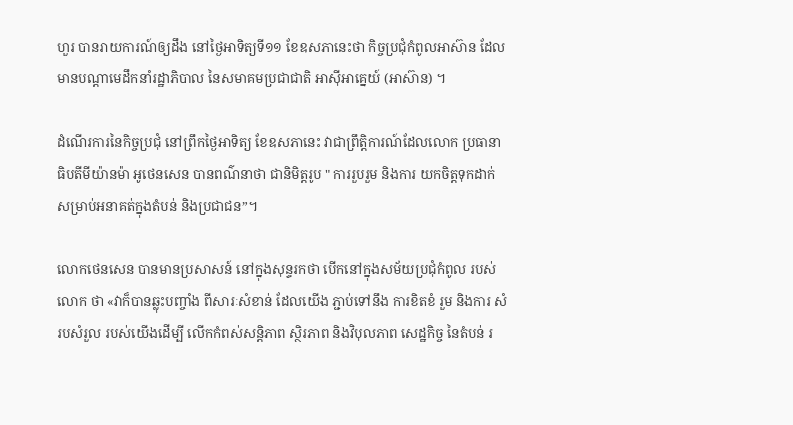ហួរ បានរាយការណ៍ឲ្យដឹង នៅថ្ងៃអាទិត្យទី១១ ខែឧសភានេះថា កិច្ចប្រជុំកំពូលអាស៊ាន ដែលមានបណ្តាមេដឹកនាំរដ្ឋាភិបាល នៃសមាគមប្រជាជាតិ អាស៊ីអាគ្នេយ៍ (អាស៊ាន) ។

ដំណើរការនៃកិច្ចប្រជុំ នៅព្រឹកថ្ងៃអាទិត្យ ខែឧសភានេះ វាជាព្រឹត្តិការណ៍ដែលលោក ប្រធានាធិបតីមីយ៉ានម៉ា អូថេនសេន បានពណ៌នាថា ជានិមិត្តរូប " ការរួបរួម និងការ យកចិត្តទុកដាក់ សម្រាប់អនាគត់ក្នុងតំបន់ និងប្រជាជន”។

លោកថេនសេន បានមានប្រសាសន៍ នៅក្នុងសុន្ទរកថា បើកនៅក្នុងសម័យប្រជុំកំពូល របស់លោក ថា «វាក៏បានឆ្លុះបញ្ចាំង ពីសារៈសំខាន់ ដែលយើង ភ្ជាប់ទៅនឹង ការខិតខំ រួម និងការ សំរបសំរួល របស់យើងដើម្បី លើកកំពស់សន្តិភាព ស្ថិរភាព និងវិបុលភាព សេដ្ឋកិច្ច នៃតំបន់ រ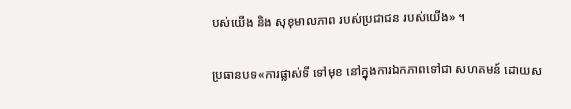បស់យើង និង សុខុមាលភាព របស់ប្រជាជន របស់យើង» ។

ប្រធានបទ«ការផ្លាស់ទី ទៅមុខ នៅក្នុងការឯកភាពទៅជា សហគមន៍ ដោយស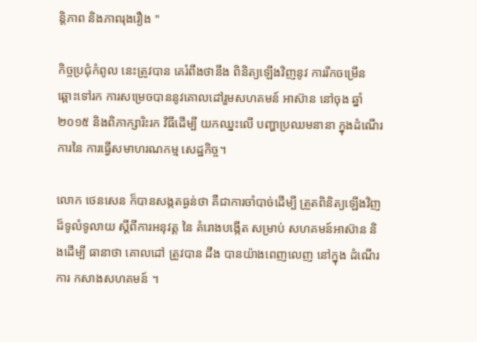ន្តិភាព និងភាពរុងរឿង "

កិច្ចប្រជុំកំពូល នេះត្រូវបាន គេរំពឹងថានឹង ពិនិត្យឡើងវិញនូវ ការរីកចម្រើន ឆ្ពោះទៅរក ការសម្រេចបាននូវគោលដៅរួមសហគមន៍ អាស៊ាន នៅចុង ឆ្នាំ ២០១៥ និងពិភាក្សារិះរក វិធីដើម្បី យកឈ្នះលើ បញ្ហាប្រឈមនានា ក្នុងដំណើរការនៃ ការធ្វើសមាហរណកម្ម សេដ្ឋកិច្ច។

លោក ថេនសេន ក៏បានសង្កតធ្ងន់ថា គឺជាការចាំបាច់ដើម្បី ត្រួតពិនិត្យឡើងវិញ ដ៏ទូលំទូលាយ ស្តីពីការអនុវត្ត នៃ គំរោងបង្កើត សម្រាប់ សហគមន៍អាស៊ាន និងដើម្បី ធានាថា គោលដៅ ត្រូវបាន ដឹង បានយ៉ាងពេញលេញ នៅក្នុង ដំណើរការ កសាងសហគមន៍ ។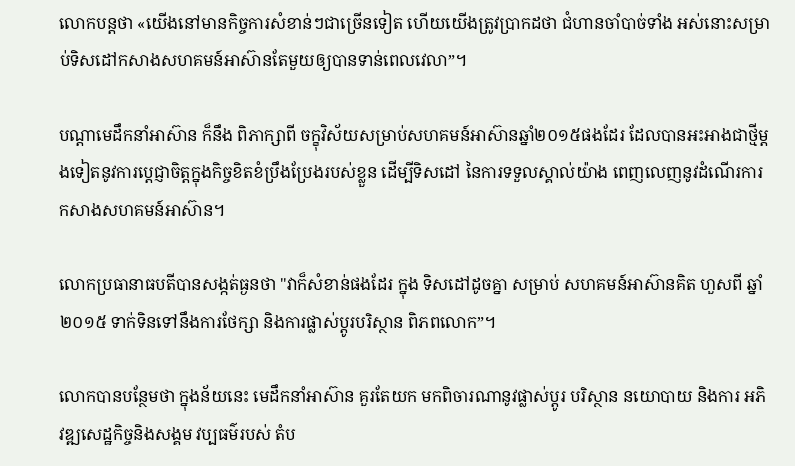លោកបន្តថា «យើងនៅមានកិច្ចការសំខាន់ៗជាច្រើនទៀត ហើយយើងត្រូវប្រាកដថា ជំហានចាំបាច់ទាំង អស់នោះសម្រាប់ទិសដៅកសាងសហគមន៍អាស៊ានតែមួយឲ្យបានទាន់ពេលវេលា”។

បណ្តាមេដឹកនាំអាស៊ាន ក៏នឹង ពិភាក្សាពី ចក្ខុវិស័យសម្រាប់សហគមន៍អាស៊ានឆ្នាំ២០១៥ផងដែរ ដែលបានអះអាងជាថ្មីម្តងទៀតនូវការប្តេជ្ញាចិត្តក្នុងកិច្ចខិតខំប្រឹងប្រែងរបស់ខ្លួន ដើម្បីទិសដៅ នៃការទទួលស្គាល់យ៉ាង ពេញលេញនូវដំណើរការកសាងសហគមន៍អាស៊ាន។

លោកប្រធានាធបតីបានសង្កត់ធ្ងនថា "វាក៏សំខាន់ផងដែរ ក្នុង ទិសដៅដូចគ្នា សម្រាប់ សហគមន៍អាស៊ានគិត ហួសពី ឆ្នាំ ២០១៥ ទាក់ទិនទៅនឹងការថែក្សា និងការផ្លាស់ប្តូរបរិស្ថាន ពិភពលោក”។

លោកបានបន្ថែមថា ក្នុងន័យនេះ មេដឹកនាំអាស៊ាន គួរតែយក មកពិចារណានូវផ្លាស់ប្តូរ បរិស្ថាន នយោបាយ និងការ អភិវឌ្ឍសេដ្ឋកិច្ចនិងសង្គម វប្បធម៌របស់ តំប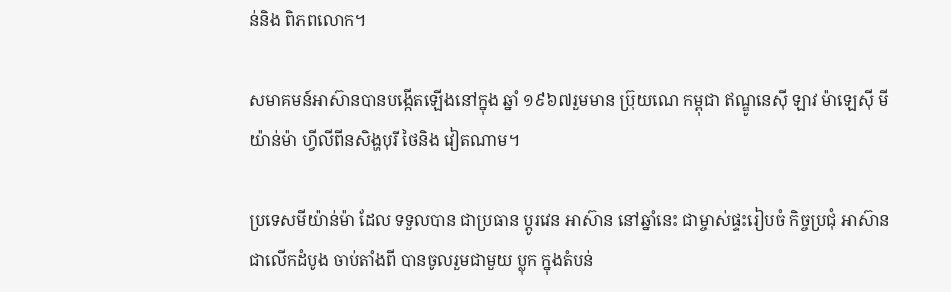ន់និង ពិភពលោក។

សមាគមន៍អាស៊ានបានបង្កើតឡើងនៅក្នុង ឆ្នាំ ១៩៦៧រួមមាន ប៊្រុយណេ កម្ពុជា ឥណ្ឌូនេស៊ី ឡាវ ម៉ាឡេស៊ី មីយ៉ាន់ម៉ា ហ្វីលីពីនសិង្ហបុរី ថៃនិង វៀតណាម។

ប្រទេសមីយ៉ាន់ម៉ា ដែល ទទួលបាន ជាប្រធាន ប្តូរវេន អាស៊ាន នៅឆ្នាំនេះ ជាម្ចាស់ផ្ទះរៀបចំ កិច្ចប្រជុំ អាស៊ាន ជាលើកដំបូង ចាប់តាំងពី បានចូលរួមជាមួយ ប្លុក ក្នុងតំបន់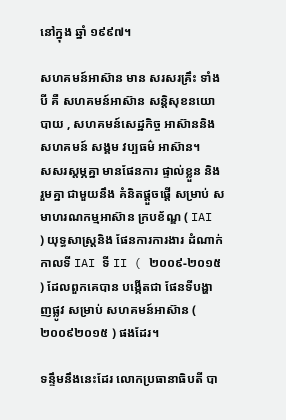នៅក្នុង ឆ្នាំ ១៩៩៧។

សហគមន៍អាស៊ាន មាន សរសរគ្រឹះ ទាំងបី គឺ សហគមន៍អាស៊ាន សន្តិសុខនយោបាយ , សហគមន៍សេដ្ឋកិច្ច អាស៊ាននិង សហគមន៍ សង្គម វប្បធម៌ អាស៊ាន។
សសរស្តម្ភគ្នា មានផែនការ ផ្ទាល់ខ្លួន និងរួមគ្នា ជាមួយនឹង គំនិតផ្តួចផ្តើ សម្រាប់ សមាហរណកម្មអាស៊ាន ក្របខ័ណ្ឌ ( IAI ) យុទ្ធសាស្រ្តនិង ផែនការការងារ ដំណាក់កាលទី IAI ទី II ( ២០០៩-២០១៥ ) ដែលពួកគេបាន បង្កើតជា ផែនទីបង្ហាញផ្លូវ សម្រាប់ សហគមន៍អាស៊ាន ( ២០០៩២០១៥ ) ផងដែរ។

ទន្ទឹមនឹងនេះដែរ លោកប្រធានាធិបតី បា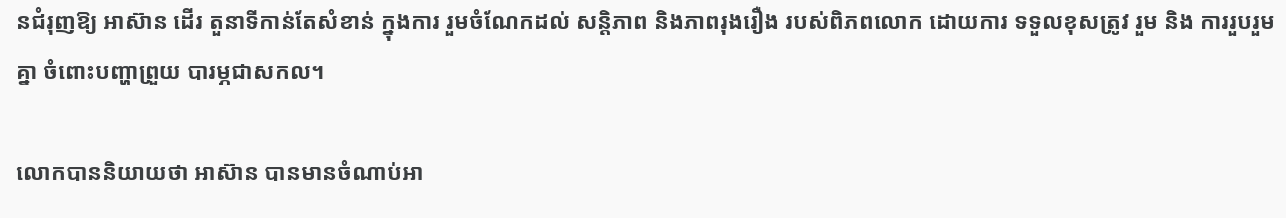នជំរុញឱ្យ អាស៊ាន ដើរ តួនាទីកាន់តែសំខាន់ ក្នុងការ រួមចំណែកដល់ សន្តិភាព និងភាពរុងរឿង របស់ពិភពលោក ដោយការ ទទួលខុសត្រូវ រួម និង ការរួបរួមគ្នា ចំពោះបញ្ហាព្រួយ បារម្ភជាសកល។

លោកបាននិយាយថា អាស៊ាន បានមានចំណាប់អា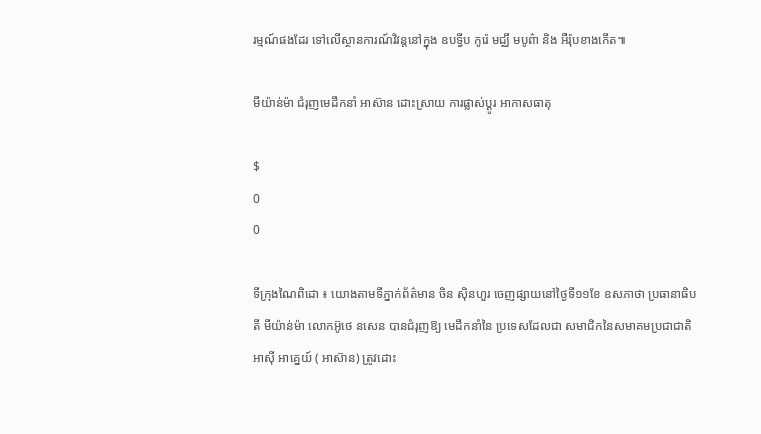រម្មណ៍ផងដែរ ទៅលើស្ថានការណ៍វិវន្តនៅក្នុង ឧបទ្វីប កូរ៉េ មជ្ឈឹ មបូព៌ា និង អឺរ៉ុបខាងកើត៕

មីយ៉ាន់ម៉ា ជំរុញមេដឹកនាំ អាស៊ាន ដោះស្រាយ ការផ្លាស់ប្តូរ អាកាសធាតុ

$
0
0

ទីក្រុងណៃពិដោ ៖ យោងតាមទីភ្នាក់ព័ត៌មាន ចិន ស៊ិនហួរ ចេញផ្សាយនៅថ្ងៃទី១១ខែ ឧសភាថា ប្រធានាធិបតី មីយ៉ាន់ម៉ា លោកអ៊ូថេ នសេន បានជំរុញឱ្យ មេដឹកនាំនៃ ប្រទេសដែលជា សមាជិកនៃសមាគមប្រជាជាតិអាស៊ី អាគ្នេយ៍ ( អាស៊ាន) ត្រូវដោះ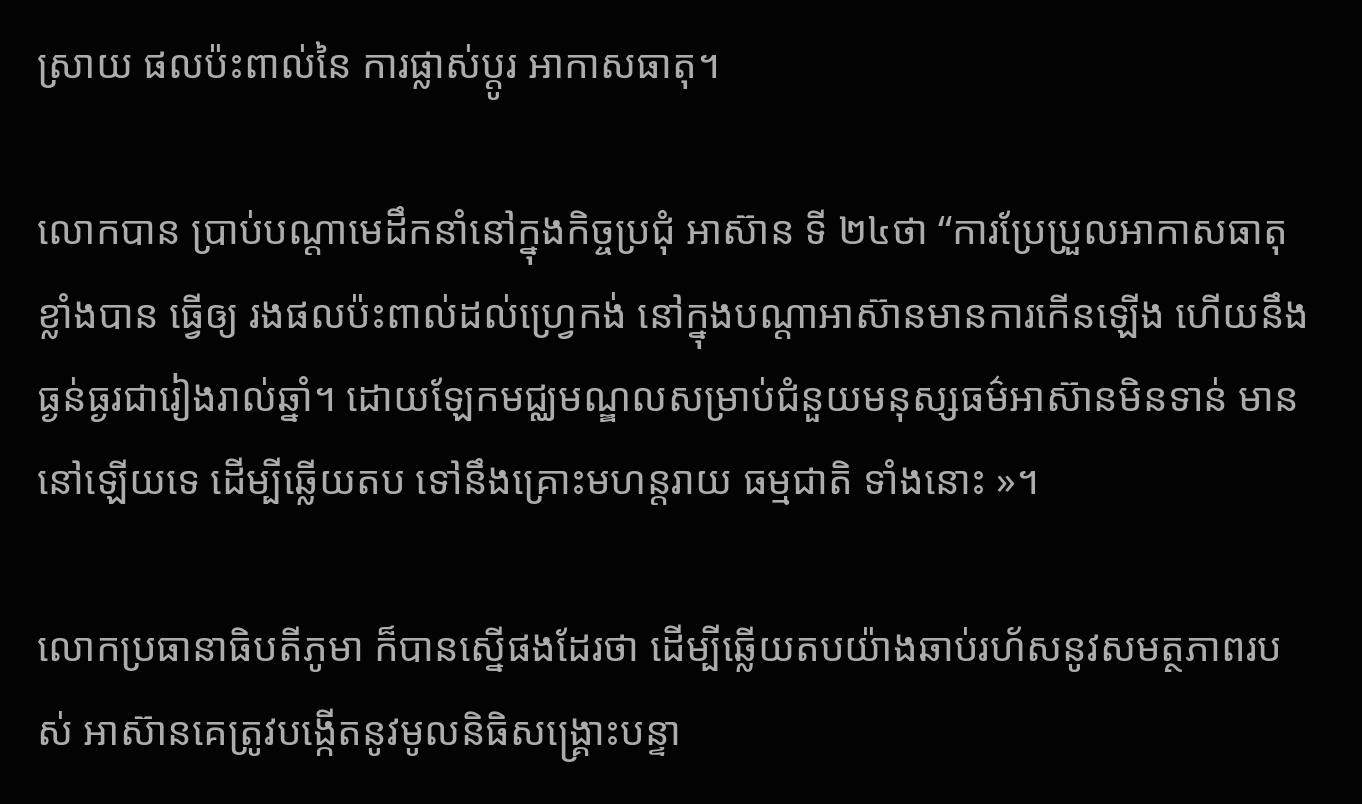ស្រាយ ផលប៉ះពាល់នៃ ការផ្លាស់ប្តូរ អាកាសធាតុ។

លោកបាន ប្រាប់បណ្តាមេដឹកនាំនៅក្នុងកិច្ចប្រជុំ អាស៊ាន ទី ២៤ថា “ការប្រែប្រួលអាកាសធាតុ ខ្លាំងបាន ធ្វើឲ្យ រងផលប៉ះពាល់ដល់ហ្រ្វេកង់ នៅក្នុងបណ្តាអាស៊ានមានការកើនឡើង ហើយនឹងធ្ងន់ធ្ងរជារៀងរាល់ឆ្នាំ។ ដោយឡែកមជ្ឈមណ្ឌលសម្រាប់ជំនួយមនុស្សធម៌អាស៊ានមិនទាន់ មាននៅឡើយទេ ដើម្បីឆ្លើយតប ទៅនឹងគ្រោះមហន្តរាយ ធម្មជាតិ ទាំងនោះ »។

លោកប្រធានាធិបតីភូមា ក៏បានស្នើផងដែរថា ដើម្បីឆ្លើយតបយ៉ាងឆាប់រហ័សនូវសមត្ថភាពរបស់ អាស៊ានគេត្រូវបង្កើតនូវមូលនិធិសង្រ្គោះបន្ទា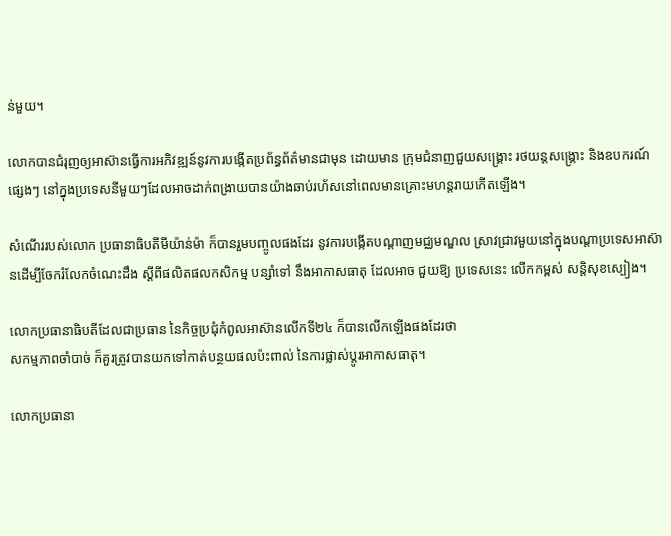ន់មួយ។

លោកបានជំរុញឲ្យអាស៊ានធ្វើការអភិវឌ្ឍន៍នូវការបង្កើតប្រព័ន្ធព័ត៌មានជាមុន ដោយមាន ក្រុមជំនាញជួយសង្រ្គោះ រថយន្តសង្រ្គោះ និងឧបករណ៍ផ្សេងៗ នៅក្នុងប្រទេសនីមួយៗដែលអាចដាក់ពង្រាយបានយ៉ាងឆាប់រហ័សនៅពេលមានគ្រោះមហន្តរាយកើតឡើង។

សំណើររបស់លោក ប្រធានាធិបតីមីយ៉ាន់ម៉ា ក៏បានរួមបញ្ចូលផងដែរ នូវការបង្កើតបណ្តាញមជ្ឈមណ្ឌល ស្រាវជ្រាវមួយនៅក្នុងបណ្តាប្រទេសអាស៊ានដើម្បីចែករំលែកចំណេះដឹង ស្តីពីផលិតផលកសិកម្ម បន្សាំទៅ នឹងអាកាសធាតុ ដែលអាច ជួយឱ្យ ប្រទេសនេះ លើកកម្ពស់ សន្តិសុខស្បៀង។

លោកប្រធានាធិបតីដែលជាប្រធាន នៃកិច្ចប្រជុំកំពូលអាស៊ានលើកទី២៤ ក៏បានលើកឡើងផងដែរថា
សកម្មភាពចាំបាច់ ក៏គួរត្រូវបានយកទៅកាត់បន្ថយផលប៉ះពាល់ នៃការផ្លាស់ប្តូរអាកាសធាតុ។

លោកប្រធានា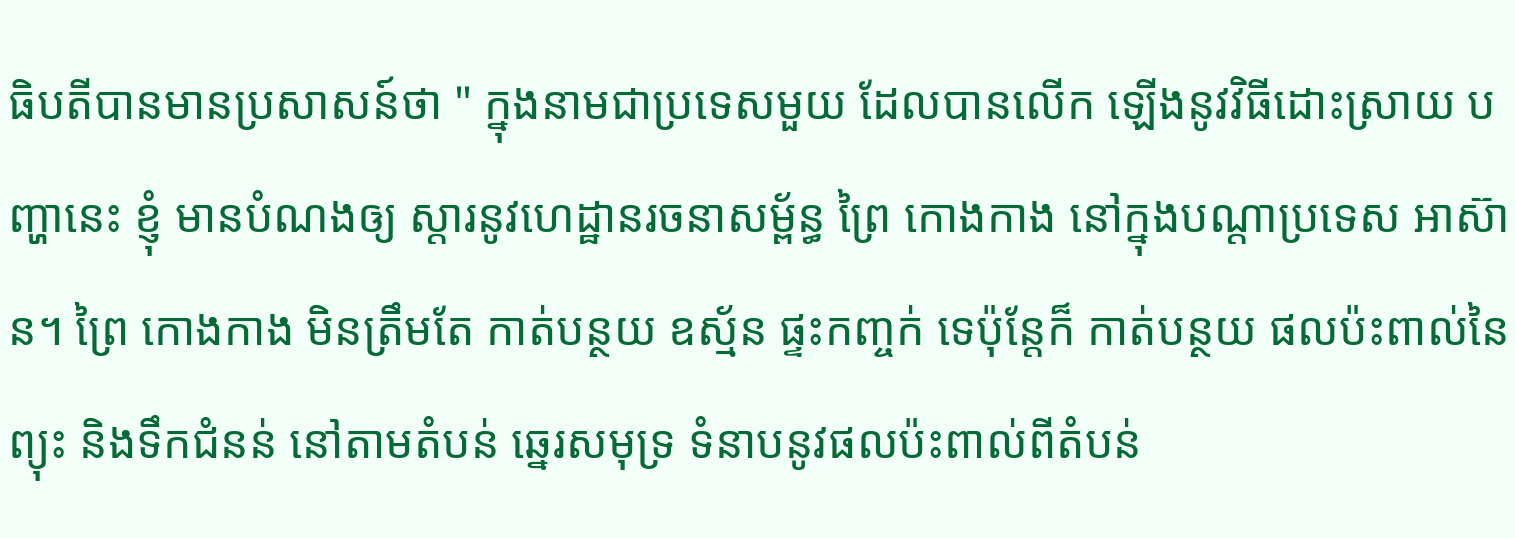ធិបតីបានមានប្រសាសន៍ថា " ក្នុងនាមជាប្រទេសមួយ ដែលបានលើក ឡើងនូវវិធីដោះស្រាយ បញ្ហានេះ ខ្ញុំ មានបំណងឲ្យ ស្តារនូវហេដ្ឋានរចនាសម្ព័ន្ធ ព្រៃ កោងកាង នៅក្នុងបណ្តាប្រទេស អាស៊ាន។ ព្រៃ កោងកាង មិនត្រឹមតែ កាត់បន្ថយ ឧស្ម័ន ផ្ទះកញ្ចក់ ទេប៉ុន្តែក៏ កាត់បន្ថយ ផលប៉ះពាល់នៃ ព្យុះ និងទឹកជំនន់ នៅតាមតំបន់ ឆ្នេរសមុទ្រ ទំនាបនូវផលប៉ះពាល់ពីតំបន់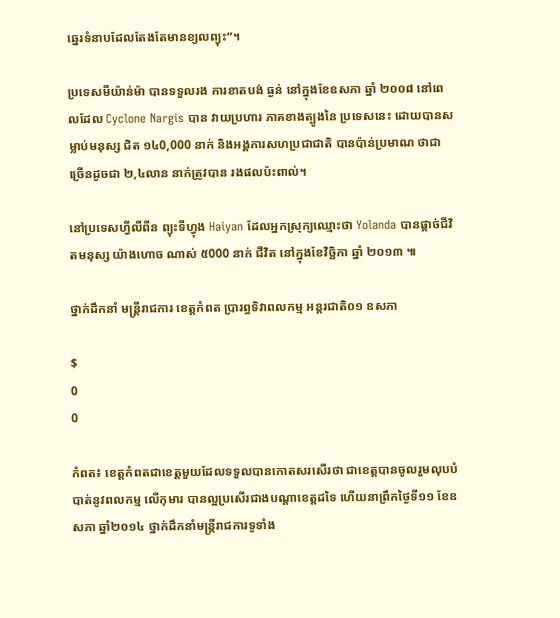ឆ្នេរទំនាបដែលតែងតែមានខ្យលព្យុះ”។

ប្រទេសមីយ៉ាន់ម៉ា បានទទួលរង ការខាតបង់ ធ្ងន់ នៅក្នុងខែឧសភា ឆ្នាំ ២០០៨ នៅពេលដែល Cyclone Nargis បាន វាយប្រហារ ភាគខាងត្បូងនៃ ប្រទេសនេះ ដោយបានសម្លាប់មនុស្ស ជិត ១៤0,000 នាក់ និងអង្គការសហប្រជាជាតិ បានប៉ាន់ប្រមាណ ថាជា ច្រើនដូចជា ២,៤លាន នាក់ត្រូវបាន រងផលប៉ះពាល់។

នៅប្រទេសហ្វីលីពីន ព្យុះទីហ្វុង Haiyan ដែលអ្នកស្រុក្យឈ្មោះថា Yolanda បានផ្តាច់ជីវិតមនុស្ស យ៉ាងហោច ណាស់ ៥000 នាក់ ជីវិត នៅក្នុងខែវិច្ឆិកា ឆ្នាំ ២០១៣ ៕

ថ្នាក់ដឹកនាំ មន្រ្តីរាជការ ខេត្តកំពត ប្រារព្ធទិវាពលកម្ម ឣន្តរជាតិ០១ ឧសភា

$
0
0

កំពត៖ ខេត្តកំពតជាខេត្តមួយដែលទទួលបានកោតសរសើរថា ជាខេត្តបានចូលរួមលុបបំបាត់នូវពលកម្ម លើកុមារ បានល្អប្រសើរជាងបណ្តាខេត្តដទៃ ហើយនាព្រឹកថ្ងៃទី១១ ខែឧសភា ឆ្នាំ២០១៤ ថ្នាក់ដឹកនាំមន្រ្តីរាជការទូទាំង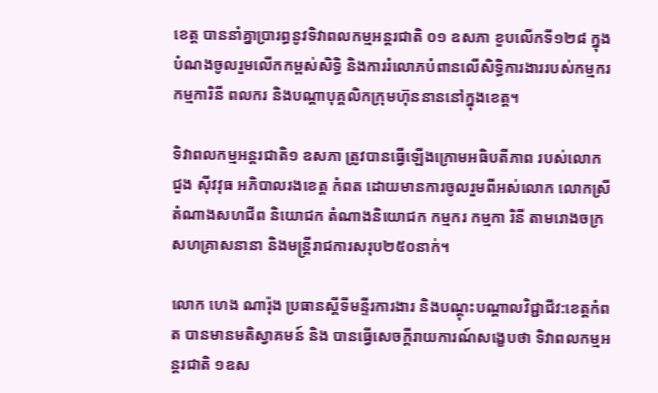ខេត្ត បាននាំគ្នាប្រារព្ធនូវទិវាពលកម្មអន្តរជាតិ ០១ ឧសភា ខួបលើកទី១២៨ ក្នុងបំណងចូលរួមលើកកម្ពស់សិទ្ធិ និងការរំលោភបំពានលើសិទ្ធិការងាររបស់កម្មករ កម្មការិនី ពលករ និងបណ្តាបុគ្គលិកក្រុមហ៊ុននាននៅក្នុងខេត្ត។

ទិវាពលកម្មអន្តរជាតិ១ ឧសភា ត្រូវបានធ្វើឡើងក្រោមអធិបតីភាព របស់លោក  ជួង ស៊ីវវុធ ឣភិបាលរងខេត្ត កំពត ដោយមានការចូលរួមពីអស់លោក លោកស្រីតំណាងសហជីព និយោជក តំណាងនិយោជក កម្មករ កម្មកា រិនី តាមរោងចក្រសហគ្រាសនានា និងមន្ត្រីរាជការសរុប២៥០នាក់។

លោក ហេង ណារ៉ុង ប្រធានស្តីទីមន្ទីរការងារ និងបណ្តុះបណ្តាលវិជ្ជាជីវ:ខេត្តកំពត បានមានមតិស្វាគមន៍ និង បានធ្វើសេចក្តីរាយការណ៍សង្ខេបថា ទិវាពលកម្មឣន្តរជាតិ ១ឧស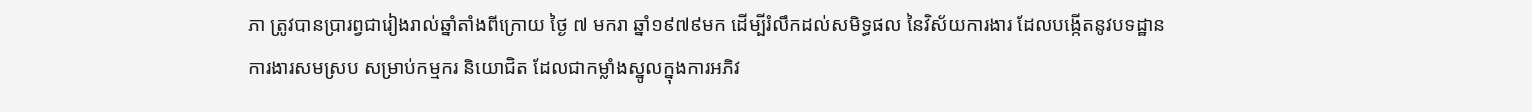ភា ត្រូវបានប្រារព្វជារៀងរាល់ឆ្នាំតាំងពីក្រោយ ថ្ងៃ ៧ មករា ឆ្នាំ១៩៧៩មក ដើម្បីរំលឹកដល់សមិទ្ធផល នៃវិស័យការងារ ដែលបង្កើតនូវបទដ្ឋានការងារសមស្រប សម្រាប់កម្មករ និយោជិត ដែលជាកម្លាំងស្នូលក្នុងការឣភិវ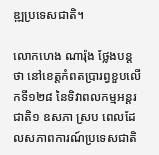ឌ្ឍប្រទេសជាតិ។

លោកហេង ណារ៉ុង ថ្លែងបន្តថា នៅខេត្តកំពតប្រារព្វខួបលើកទី១២៨ នៃទិវាពលកម្មឣន្តរជាតិ១ ឧសភា ស្រប ពេលដែលសភាពការណ៍ប្រទេសជាតិ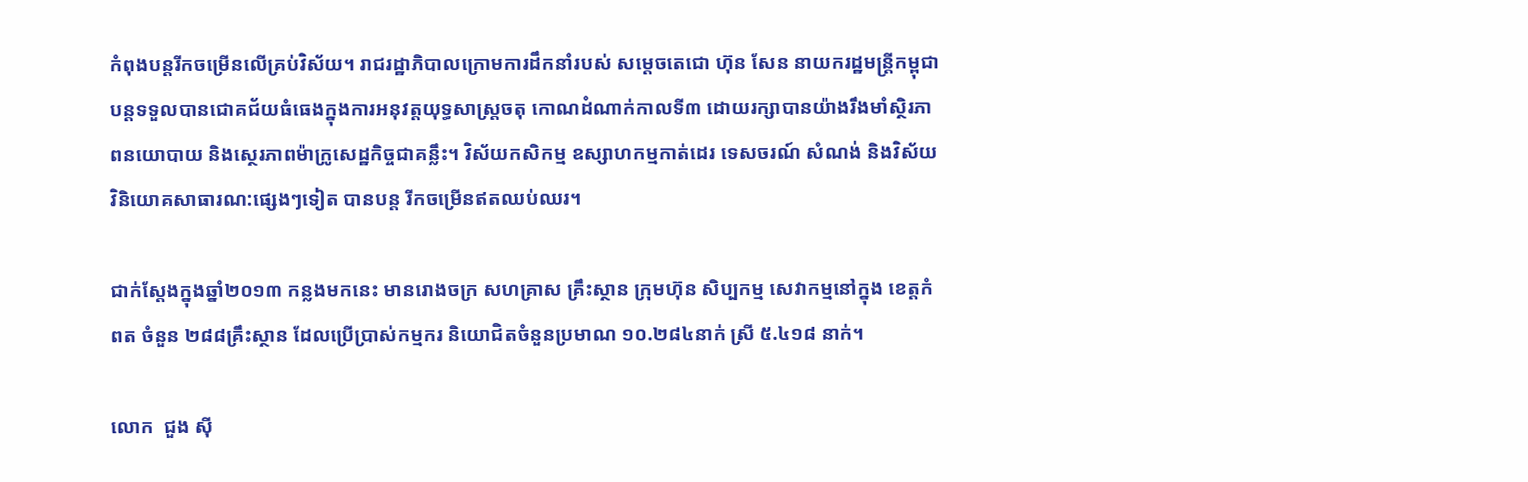កំពុងបន្តរីកចម្រើនលើគ្រប់វិស័យ។ រាជរដ្ឋាភិបាលក្រោមការដឹកនាំរបស់ សម្តេចតេជោ ហ៊ុន សែន នាយករដ្ឋមន្ត្រីកម្ពុជា បន្តទទួលបានជោគជ័យធំធេងក្នុងការឣនុវត្តយុទ្ធសាស្ត្រចតុ កោណដំណាក់កាលទី៣ ដោយរក្សាបានយ៉ាងរឹងមាំស្ថិរភាពនយោបាយ និងស្ថេរភាពម៉ាក្រូសេដ្ឋកិច្ចជាគន្លឹះ។ វិស័យកសិកម្ម ឧស្សាហកម្មកាត់ដេរ ទេសចរណ៍ សំណង់ និងវិស័យវិនិយោគសាធារណ:ផ្សេងៗទៀត បានបន្ត រីកចម្រើនឥតឈប់ឈរ។

ជាក់ស្តែងក្នុងឆ្នាំ២០១៣ កន្លងមកនេះ មានរោងចក្រ សហគ្រាស គ្រឹះស្ថាន ក្រុមហ៊ុន សិប្បកម្ម សេវាកម្មនៅក្នុង ខេត្តកំពត ចំនួន ២៨៨គ្រឹះស្ថាន ដែលប្រើប្រាស់កម្មករ និយោជិតចំនួនប្រមាណ ១០.២៨៤នាក់ ស្រី ៥.៤១៨ នាក់។

លោក  ជួង ស៊ី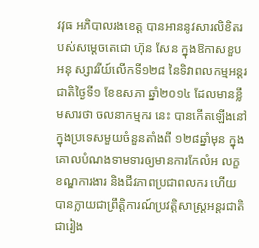វវុធ ឣភិបាលរងខេត្ត បានអាននូវសារលិខិតរបស់សម្តេចតេជោ ហ៊ុន សែន ក្នុងឱកាសខួបឣនុ ស្សាវរីយ៍លើកទី១២៨ នៃទិវាពលកម្មឣន្តរជាតិថ្ងៃទី១ ខែឧសភា ឆ្នាំ២០១៤ ដែលមានខ្លឹមសារថា ចលនាកម្មករ នេះ បានកើតឡើងនៅក្នុងប្រទេសមួយចំនួនតាំងពី ១២៨ឆ្នាំមុន ក្នុងគោលបំណងទាមទារឲ្យមានការកែលំឣ លក្ខខណ្ឌការងារ និងជីវភាពប្រជាពលករ ហើយបានក្លាយជាព្រឹត្តិការណ៍ប្រវត្តិសាស្ត្រឣន្តរជាតិជារៀង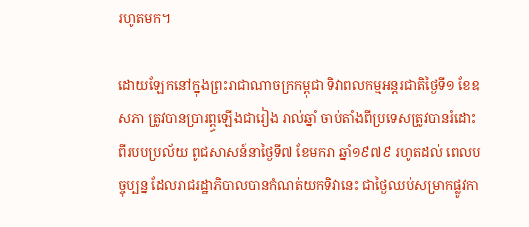រហូតមក។

ដោយឡែកនៅក្នុងព្រះរាជាណាចក្រកម្ពុជា ទិវាពលកម្មឣន្តរជាតិថ្ងៃទី១ ខែឧសភា ត្រូវបានប្រារព្ព្ធឡើងជារៀង រាល់ឆ្នាំ ចាប់តាំងពីប្រទេសត្រូវបានរំដោះពីរបបប្រល័យ ពូជសាសន៍នាថ្ងៃទី៧ ខែមករា ឆ្នាំ១៩៧៩ រហូតដល់ ពេលបច្ចុប្បន្ន ដែលរាជរដ្ឋាភិបាលបានកំណត់យកទិវានេះ ជាថ្ងៃឈប់សម្រាកផ្លូវកា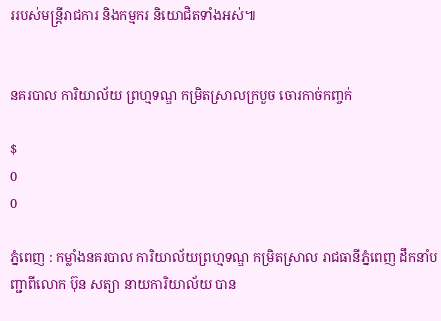ររបស់មន្ត្រីរាជការ និងកម្មករ និយោជិតទាំងឣស់៕


នគរបាល ការិយាល័យ ព្រហ្មទណ្ឌ កម្រិតស្រាលក្របួច ចោរកាច់កញ្ចក់

$
0
0

ភ្នំពេញ : កម្លាំងនគរបាល ការិយាល័យព្រហ្មទណ្ឌ កម្រិតស្រាល រាជធានីភ្នំពេញ ដឹកនាំបញ្ជាពីលោក ប៊ុន សត្យា នាយការិយាល័យ បាន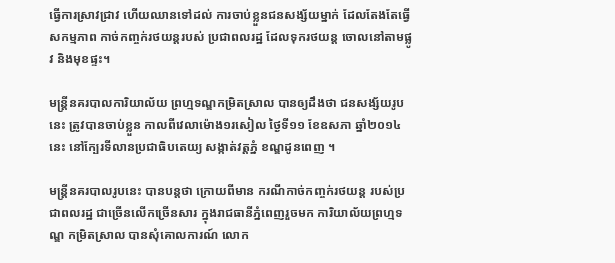ធ្វើការស្រាវជ្រាវ ហើយឈានទៅដល់ ការចាប់ខ្លួនជនសង្ស័យម្នាក់ ដែលតែងតែធ្វើសកម្មភាព កាច់កញ្ចក់រថយន្តរបស់ ប្រជាពលរដ្ឋ ដែលទុករថយន្ត ចោលនៅតាមផ្លូវ និងមុខផ្ទះ។

មន្រ្តីនគរបាលការិយាល័យ ព្រហ្មទណ្ឌកម្រិតស្រាល បានឲ្យដឹងថា ជនសង្ស័យរូប នេះ ត្រូវបានចាប់ខ្លួន កាលពីវេលាម៉ោង១រសៀល ថ្ងៃទី១១ ខែឧសភា ឆ្នាំ២០១៤នេះ នៅក្បែរទីលានប្រជាធិបតេយ្យ សង្កាត់វត្តភ្នំ ខណ្ឌដូនពេញ ។

មន្រ្តីនគរបាលរូបនេះ បានបន្តថា ក្រោយពីមាន ករណីកាច់កញ្ចក់រថយន្ត របស់ប្រជាពលរដ្ឋ ជាច្រើនលើកច្រើនសារ ក្នុងរាជធានីភ្នំពេញរួចមក ការិយាល័យព្រហ្មទណ្ឌ កម្រិតស្រាល បានសុំគោលការណ៍ លោក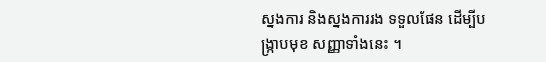ស្នងការ និងស្នងការរង ទទួលផែន ដើម្បីបង្រ្កាបមុខ សញ្ញាទាំងនេះ ។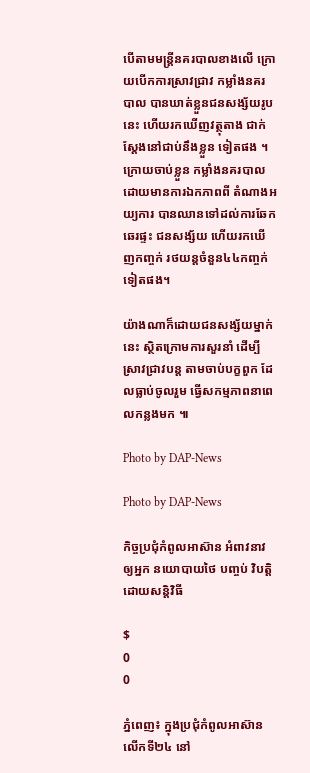បើតាមមន្រ្តីនគរបាលខាងលើ ក្រោយបើកការស្រាវជ្រាវ កម្លាំងនគរបាល បានឃាត់ខ្លួនជនសង្ស័យរូបនេះ ហើយរកឃើញវត្ថុតាង ជាក់ស្តែងនៅជាប់នឹងខ្លួន ទៀតផង ។ ក្រោយចាប់ខ្លួន កម្លាំងនគរបាល ដោយមានការឯកភាពពី តំណាងអយ្យការ បានឈានទៅដល់ការឆែកឆេរផ្ទះ ជនសង្ស័យ ហើយរកឃើញកញ្ចក់ រថយន្តចំនួន៤៤កញ្ចក់ទៀតផង។

យ៉ាងណាក៏ដោយជនសង្ស័យម្នាក់នេះ ស្ថិតក្រោមការសួរនាំ ដើម្បីស្រាវជ្រាវបន្ត តាមចាប់បក្ខពួក ដែលធ្លាប់ចូលរួម ធ្វើសកម្មភាពនាពេលកន្លងមក ៕

Photo by DAP-News

Photo by DAP-News

កិច្ចប្រជុំកំពូលអាស៊ាន អំពាវនាវឲ្យអ្នក នយោបាយថៃ បញ្ចប់ វិបត្តិដោយសន្តិវិធី

$
0
0

ភ្នំពេញ៖ ក្នុងប្រជុំកំពូលអាស៊ានលើកទី២៤ នៅ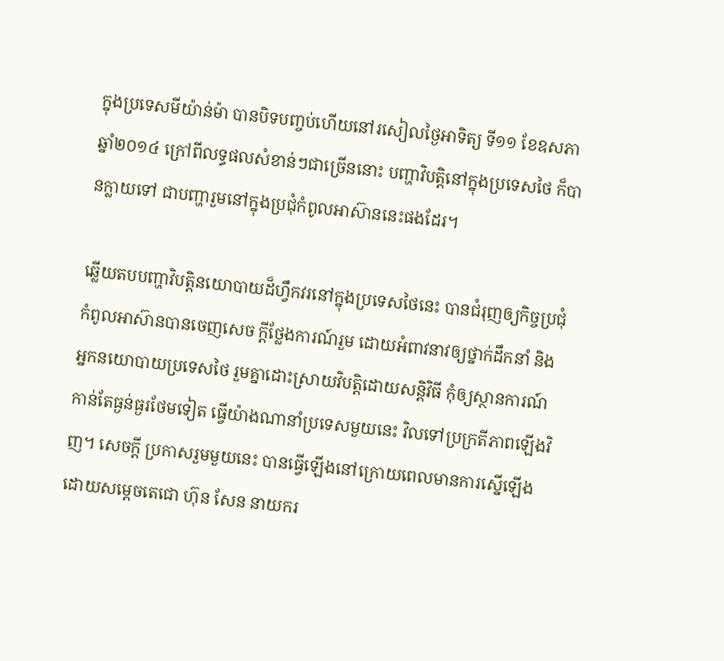ក្នុងប្រទេសមីយ៉ាន់ម៉ា បានបិទបញ្ចប់ហើយនៅរសៀលថ្ងៃអាទិត្យ ទី១១ ខែឧសភា ឆ្នាំ២០១៤ ក្រៅពីលទ្ធផលសំខាន់ៗជាច្រើននោះ បញ្ហាវិបត្តិនៅក្នុងប្រទេសថៃ ក៏បានក្លាយទៅ ជាបញ្ហារួមនៅក្នុងប្រជុំកំពូលអាស៊ាននេះផងដែរ។

ឆ្លើយតបបញ្ហាវិបត្តិនយោបាយដ៏ហ្វឹកវរនៅក្នុងប្រទេសថៃនេះ បានជំរុញឲ្យកិច្ចប្រជុំកំពូលអាស៊ានបានចេញសេច ក្តីថ្លែងការណ៍រួម ដោយអំពាវនាវឲ្យថ្នាក់ដឹកនាំ និងអ្នកនយោបាយប្រទេសថៃ រួមគ្នាដោះស្រាយវិបត្តិដោយសន្តិវិធី កុំឲ្យស្ថានការណ៍កាន់តែធ្ងន់ធ្ងរថែមទៀត ធ្វើយ៉ាងណានាំប្រទេសមួយនេះ វិលទៅប្រក្រតីភាពឡើងវិញ។ សេចក្តី ប្រកាសរួមមួយនេះ បានធ្វើឡើងនៅក្រោយពេលមានការស្នើឡើងដោយសម្តេចតេជោ ហ៊ុន សែន នាយករ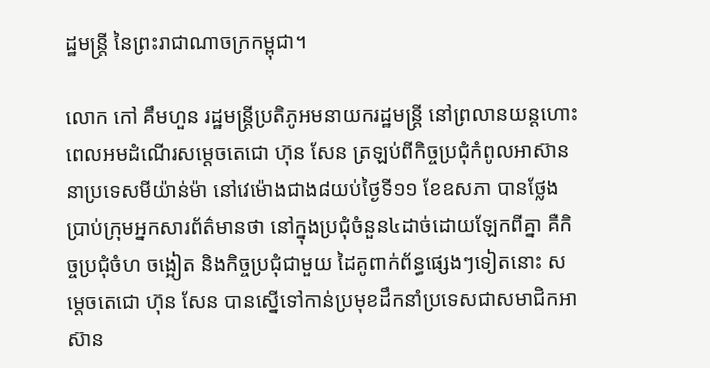ដ្ឋមន្រ្តី នៃព្រះរាជាណាចក្រកម្ពុជា។

លោក កៅ គឹមហួន រដ្ឋមន្រ្តីប្រតិភូអមនាយករដ្ឋមន្រ្តី នៅព្រលានយន្តហោះពេលអមដំណើរសម្តេចតេជោ ហ៊ុន សែន ត្រឡប់ពីកិច្ចប្រជុំកំពូលអាស៊ាននាប្រទេសមីយ៉ាន់ម៉ា នៅវេម៉ោងជាង៨យប់ថ្ងៃទី១១ ខែឧសភា បានថ្លែង ប្រាប់ក្រុមអ្នកសារព័ត៌មានថា នៅក្នុងប្រជុំចំនួន៤ដាច់ដោយឡែកពីគ្នា គឺកិច្ចប្រជុំចំហ ចង្អៀត និងកិច្ចប្រជុំជាមួយ ដៃគូពាក់ព័ន្ធផ្សេងៗទៀតនោះ សម្តេចតេជោ ហ៊ុន សែន បានស្នើទៅកាន់ប្រមុខដឹកនាំប្រទេសជាសមាជិកអា ស៊ាន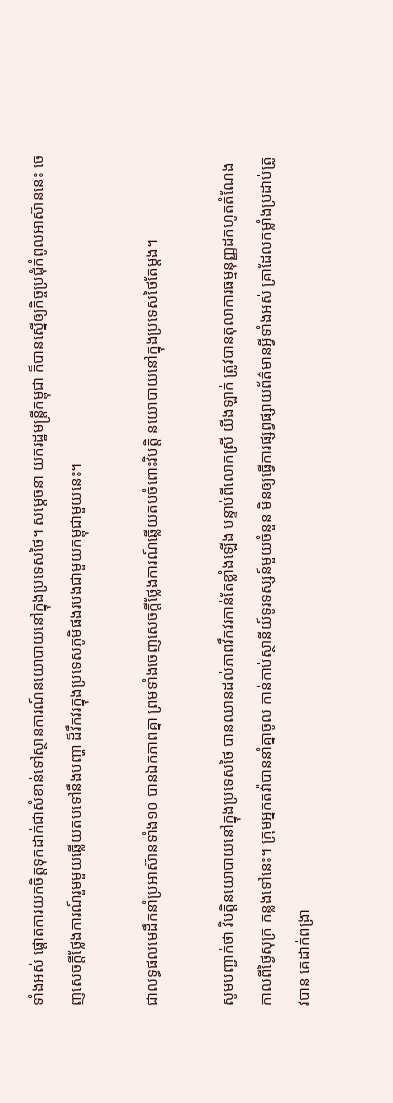ទាំងអស់ ផ្តោតការយកចិត្តទុកដាក់ជាសំខាន់ទៅស្ថានការណ៍នយោបាយនៅក្នុងប្រទេសថៃ។ សម្តេចនា យករដ្ឋមន្រ្តីកម្ពុជា ក៏បានស្នើឲ្យកិច្ចប្រជុំកំពូលអាស៊ាននេះ ចេញសេចក្តីថ្លែងការណ៍រួមមួយឆ្លើយតបទៅនឹងបញ្ហា ដ៏វឹកវរក្នុងប្រទេសភូមិផងរបងជាមួយកម្ពុជាមួយនេះ។

ជាលទ្ធផលមេដឹកនាំប្រអាស៊ានទាំង១០ បានឯកភាពគ្នា ព្រមទាំងចេញសេចក្តីថ្លែងការណ៍ឆ្លើយតបចំពោះវិបត្តិ នយោបាយនៅក្នុងប្រទេសថៃតែម្តង។

សូមបញ្ជាក់ថា វិបត្តិនយោបាយនៅក្នុងប្រទេសថៃ បានឈានដល់ភាពវឹកវរកាន់តែខ្លាំងឡើង បន្ទាប់ពីលោកស្រី យីងឡាក់ ត្រូវបានតុលាការធម្មនុញ្ញដកហូតតំណែងកាលពីថ្ងៃសុក្រ កន្លងទៅនេះ។ ក្រុមអ្នកតវ៉ាបាននាំគ្នាចូល កាន់កាប់ស្ថានីយ៍ទូរទស្សន៍មួយចំនួន មិនឲ្យធ្វើការផ្សព្វផ្សាយព័ត៌មានអ្វីទាំងអស់ គ្រាដែលកម្លាំងប្រដាប់ត្រូវបាន គេដាក់ពង្រា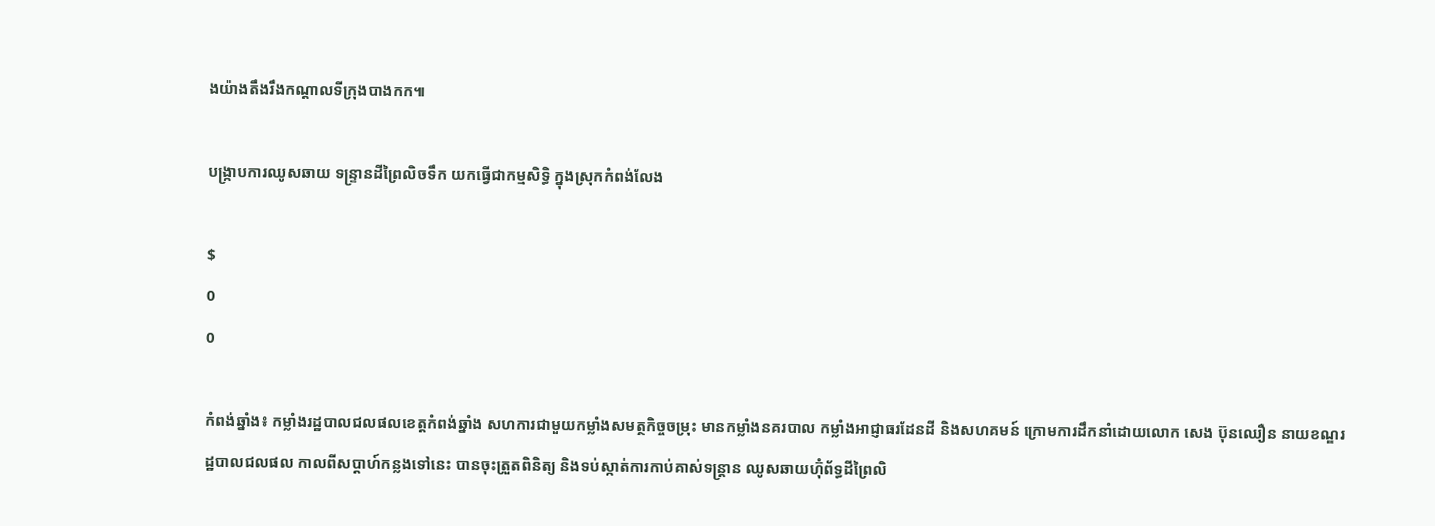ងយ៉ាងតឹងរឹងកណ្តាលទីក្រុងបាងកក៕

បង្ក្រាបការឈូសឆាយ ទន្ទ្រានដីព្រៃលិចទឹក យកធ្វើជាកម្មសិទ្ធិ ក្នុងស្រុកកំពង់លែង

$
0
0

កំពង់ឆ្នាំង៖ កម្លាំងរដ្ឋបាលជលផលខេត្តកំពង់ឆ្នាំង សហការជាមួយកម្លាំងសមត្ថកិច្ចចម្រុះ មានកម្លាំងនគរបាល កម្លាំងអាជ្ញាធរដែនដី និងសហគមន៍ ក្រោមការដឹកនាំដោយលោក សេង ប៊ុនឈឿន នាយខណ្ឌរដ្ឋបាលជលផល កាលពីសប្តាហ៍កន្លងទៅនេះ បានចុះត្រួតពិនិត្យ និងទប់ស្កាត់ការកាប់គាស់ទន្ត្រាន ឈូសឆាយហ៊ុំព័ទ្ធដីព្រៃលិ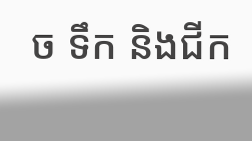ច ទឹក និងជីក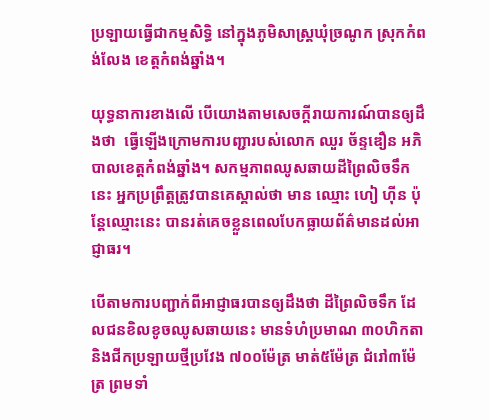ប្រឡាយធ្វើជាកម្មសិទ្ធិ នៅក្នុងភូមិសាស្ត្រឃុំច្រណូក ស្រុកកំពង់លែង ខេត្តកំពង់ឆ្នាំង។

យុទ្ធនាការខាងលើ បើយោងតាមសេចក្តីរាយការណ៍បានឲ្យដឹងថា  ធ្វើឡើងក្រោមការបញ្ជារបស់លោក ឈួរ ច័ន្ទឌឿន អភិបាលខេត្តកំពង់ឆ្នាំង។ សកម្មភាពឈូសឆាយដីព្រៃលិចទឹកនេះ អ្នកប្រព្រឹត្តត្រូវបានគេស្គាល់ថា មាន ឈ្មោះ ហៀ ហ៊ីន ប៉ុន្តែឈ្មោះនេះ បានរត់គេចខ្លួនពេលបែកធ្លាយព័ត៌មានដល់អាជ្ញាធរ។

បើតាមការបញ្ជាក់ពីអាជ្ញាធរបានឲ្យដឹងថា ដីព្រៃលិចទឹក ដែលជនខិលខូចឈូសឆាយនេះ មានទំហំប្រមាណ ៣០ហិកតា និងជីកប្រឡាយថ្មីប្រវែង ៧០០ម៉ែត្រ មាត់៥ម៉ែត្រ ជំរៅ៣ម៉ែត្រ ព្រមទាំ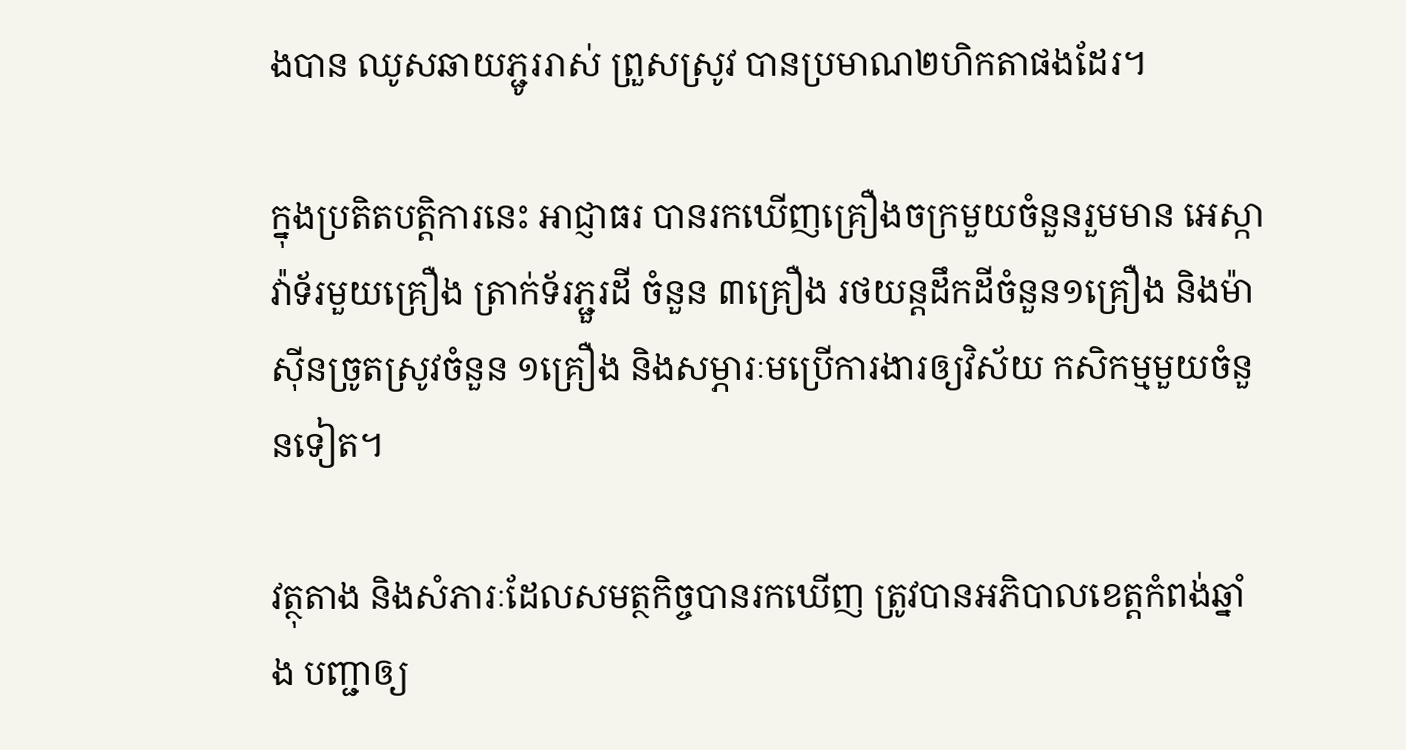ងបាន ឈូសឆាយភ្ជូររាស់ ព្រួសស្រូវ បានប្រមាណ២ហិកតាផងដែរ។

ក្នុងប្រតិតបត្តិការនេះ អាជ្ញាធរ បានរកឃើញគ្រឿងចក្រមួយចំនួនរួមមាន អេស្កាវ៉ាទ័រមួយគ្រឿង ត្រាក់ទ័រភ្ជួរដី ចំនួន ៣គ្រឿង រថយន្តដឹកដីចំនួន១គ្រឿង និងម៉ាស៊ីនច្រូតស្រូវចំនួន ១គ្រឿង និងសម្ភារៈមប្រើការងារឲ្យវិស័យ កសិកម្មមួយចំនួនទៀត។

វត្ថុតាង និងសំភារៈដែលសមត្ថកិច្ចបានរកឃើញ ត្រូវបានអភិបាលខេត្តកំពង់ឆ្នាំង បញ្ជាឲ្យ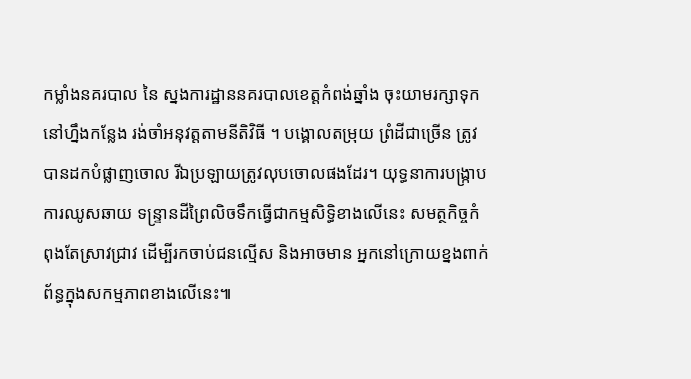កម្លាំងនគរបាល នៃ ស្នងការដ្ឋាននគរបាលខេត្តកំពង់ឆ្នាំង ចុះយាមរក្សាទុកនៅហ្នឹងកន្លែង រង់ចាំអនុវត្តតាមនីតិវិធី ។ បង្គោលតម្រុយ ព្រំដីជាច្រើន ត្រូវបានដកបំផ្លាញចោល រីឯប្រឡាយត្រូវលុបចោលផងដែរ។ យុទ្ធនាការបង្ក្រាបការឈូសឆាយ ទន្រ្ទានដីព្រៃលិចទឹកធ្វើជាកម្មសិទ្ធិខាងលើនេះ សមត្ថកិច្ចកំពុងតែស្រាវជ្រាវ ដើម្បីរកចាប់ជនល្មើស និងអាចមាន អ្នកនៅក្រោយខ្នងពាក់ព័ន្ធក្នុងសកម្មភាពខាងលើនេះ៕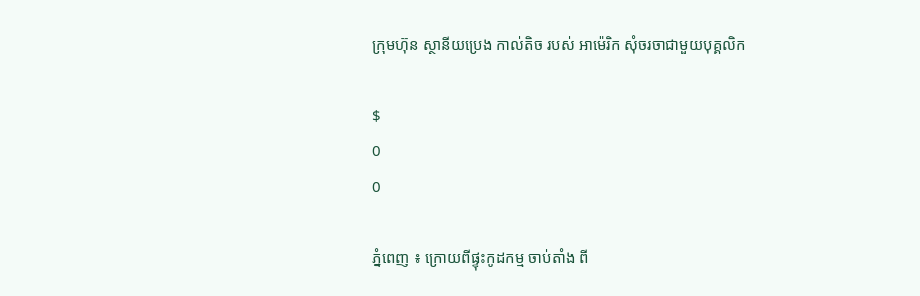ក្រុមហ៊ុន ស្ថានីយប្រេង កាល់តិច របស់ អាម៉េរិក សុំចរចាជាមួយបុគ្គលិក

$
0
0

ភ្នំពេញ ៖ ក្រោយពីផ្ទុះកូដកម្ម ចាប់តាំង ពី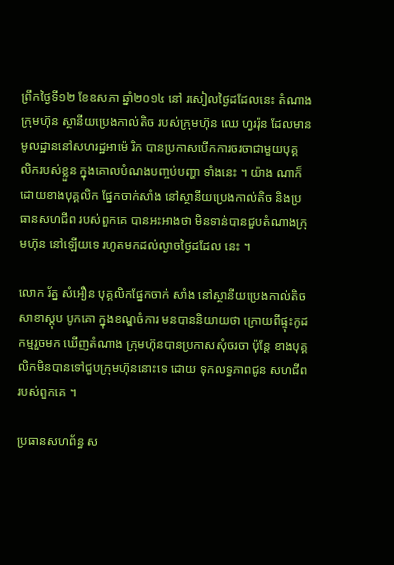ព្រឹកថ្ងៃទី១២ ខែឧសភា ឆ្នាំ២០១៤ នៅ រសៀលថ្ងៃដដែលនេះ តំណាងក្រុមហ៊ុន ស្ថានីយប្រេងកាល់តិច របស់ក្រុមហ៊ុន ឈេ ហ្វររ៉ុន ដែលមានមូលដ្ឋាននៅសហរដ្ឋអាម៉េ រិក បានប្រកាសបើកការចរចាជាមួយបុគ្គ លិករបស់ខ្លួន ក្នុងគោលបំណងបញ្ចប់បញ្ហា ទាំងនេះ ។ យ៉ាង ណាក៏ដោយខាងបុគ្គលិក ផ្នែកចាក់សាំង នៅស្ថានីយប្រេងកាល់តិច និងប្រធានសហជីព របស់ពួកគេ បានអះអាងថា មិនទាន់បានជួបតំណាងក្រុមហ៊ុន នៅឡើយទេ រហូតមកដល់ល្ងាចថ្ងៃដដែល នេះ ។

លោក រ័ត្ន សំអឿន បុគ្គលិកផ្នែកចាក់ សាំង នៅស្ថានីយប្រេងកាល់តិច សាខាស្ដុប បូកគោ ក្នុងខណ្ឌចំការ មនបាននិយាយថា ក្រោយពីផ្ទុះកូដកម្មរួចមក ឃើញតំណាង ក្រុមហ៊ុនបានប្រកាសសុំចរចា ប៉ុន្ដែ ខាងបុគ្គ លិកមិនបានទៅជួបក្រុមហ៊ុននោះទេ ដោយ ទុកលទ្ធភាពជូន សហជីពរបស់ពួកគេ ។

ប្រធានសហព័ន្ធ ស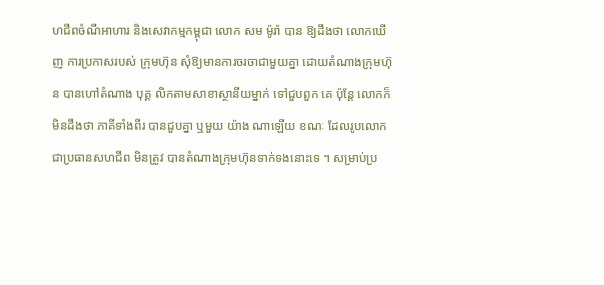ហជីពចំណីអាហារ និងសេវាកម្មកម្ពុជា លោក សម ម៉ូរ៉ា បាន ឱ្យដឹងថា លោកឃើញ ការប្រកាសរបស់ ក្រុមហ៊ុន សុំឱ្យមានការចរចាជាមួយគ្នា ដោយតំណាងក្រុមហ៊ុន បានហៅតំណាង បុគ្គ លិកតាមសាខាស្ថានីយម្នាក់ ទៅជួបពួក គេ ប៉ុន្ដែ លោកក៏មិនដឹងថា ភាគីទាំងពីរ បានជួបគ្នា ឬមួយ យ៉ាង ណាឡើយ ខណៈ ដែលរូបលោកជាប្រធានសហជីព មិនត្រូវ បានតំណាងក្រុមហ៊ុនទាក់ទងនោះទេ ។ សម្រាប់ប្រ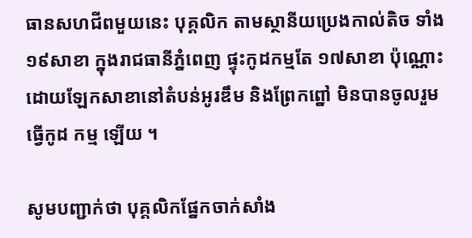ធានសហជីពមួយនេះ បុគ្គលិក តាមស្ថានីយប្រេងកាល់តិច ទាំង ១៩សាខា ក្នុងរាជធានីភ្នំពេញ ផ្ទុះកូដកម្មតែ ១៧សាខា ប៉ុណ្ណោះ ដោយឡែកសាខានៅតំបន់អូរឌឹម និងព្រែកព្នៅ មិនបានចូលរួមធ្វើកូដ កម្ម ឡើយ ។

សូមបញ្ជាក់ថា បុគ្គលិកផ្នែកចាក់សាំង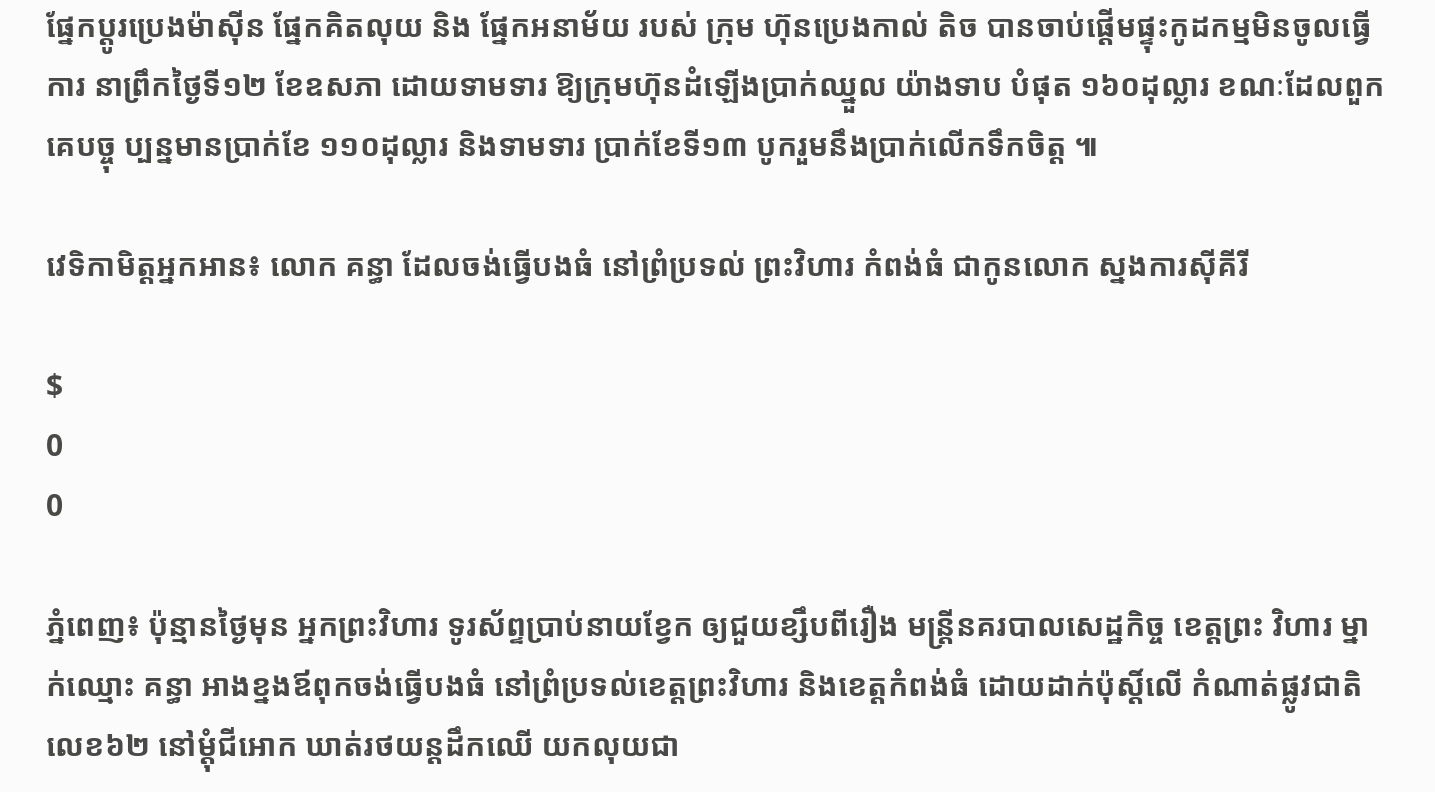ផ្នែកប្ដូរប្រេងម៉ាស៊ីន ផ្នែកគិតលុយ និង ផ្នែកអនាម័យ របស់ ក្រុម ហ៊ុនប្រេងកាល់ តិច បានចាប់ផ្ដើមផ្ទុះកូដកម្មមិនចូលធ្វើការ នាព្រឹកថ្ងៃទី១២ ខែឧសភា ដោយទាមទារ ឱ្យក្រុមហ៊ុនដំឡើងប្រាក់ឈ្នួល យ៉ាងទាប បំផុត ១៦០ដុល្លារ ខណៈដែលពួកគេបច្ចុ ប្បន្នមានប្រាក់ខែ ១១០ដុល្លារ និងទាមទារ ប្រាក់ខែទី១៣ បូករួមនឹងប្រាក់លើកទឹកចិត្ដ ៕

វេទិកាមិត្តអ្នកអាន៖ លោក គន្ធា ដែលចង់ធ្វើបងធំ នៅព្រំប្រទល់ ព្រះវិហារ កំពង់ធំ ជាកូនលោក ស្នងការស៊ីគីរី

$
0
0

ភ្នំពេញ៖ ប៉ុន្មានថ្ងៃមុន អ្នកព្រះវិហារ ទូរស័ព្ទប្រាប់នាយខ្វែក ឲ្យជួយខ្សឹបពីរឿង មន្ត្រីនគរបាលសេដ្ឋកិច្ច ខេត្តព្រះ វិហារ ម្នាក់ឈ្មោះ គន្ធា អាងខ្នងឪពុកចង់ធ្វើបងធំ នៅព្រំប្រទល់ខេត្តព្រះវិហារ និងខេត្តកំពង់ធំ ដោយដាក់ប៉ុស្តិ៍លើ កំណាត់ផ្លូវជាតិលេខ៦២ នៅម្តុំជីអោក ឃាត់រថយន្តដឹកឈើ យកលុយជា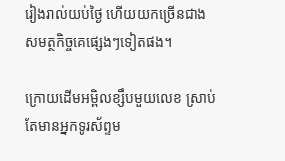រៀងរាល់យប់ថ្ងៃ ហើយយកច្រើនជាង  សមត្ថកិច្ចគេផ្សេងៗទៀតផង។

ក្រោយដើមអម្ពិលខ្សឹបមួយលេខ ស្រាប់តែមានអ្នកទូរស័ព្ទម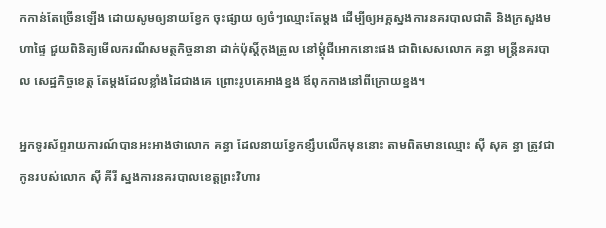កកាន់តែច្រើនឡើង ដោយសូមឲ្យនាយខ្វែក ចុះផ្សាយ ឲ្យចំៗឈ្មោះតែម្តង ដើម្បីឲ្យអគ្គស្នងការនគរបាលជាតិ និងក្រសួងមហាផ្ទៃ ជួយពិនិត្យមើលករណីសមត្ថកិច្ចនានា ដាក់ប៉ុស្តិ៍កុងត្រូល នៅម្តុំជីអោកនោះផង ជាពិសេសលោក គន្ធា មន្ត្រីនគរបាល សេដ្ឋកិច្ចខេត្ត តែម្តងដែលខ្លាំងដៃជាងគេ ព្រោះរូបគេអាងខ្នង ឪពុកកាងនៅពីក្រោយខ្នង។

អ្នកទូរស័ព្ទរាយការណ៍បានអះអាងថាលោក គន្ធា ដែលនាយខ្វែកខ្សឹបលើកមុននោះ តាមពិតមានឈ្មោះ ស៊ី សុគ ន្ធា ត្រូវជាកូនរបស់លោក ស៊ី គីរី ស្នងការនគរបាលខេត្តព្រះវិហារ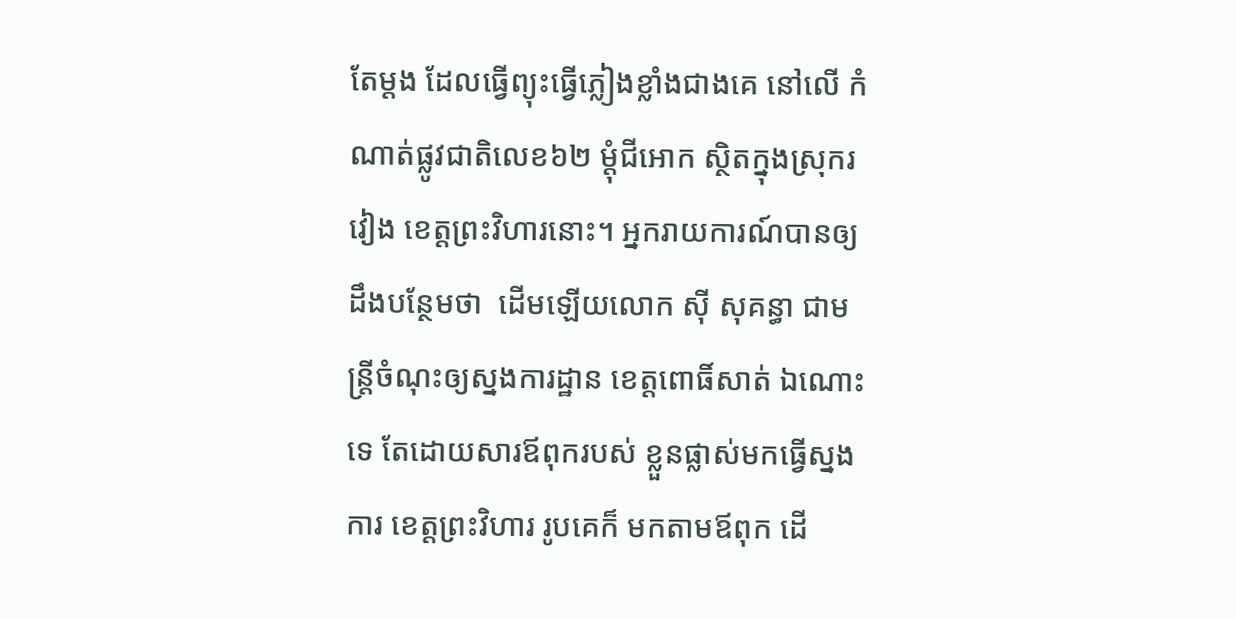តែម្តង ដែលធ្វើព្យុះធ្វើភ្លៀងខ្លាំងជាងគេ នៅលើ កំណាត់ផ្លូវជាតិលេខ៦២ ម្តុំជីអោក ស្ថិតក្នុងស្រុករវៀង ខេត្តព្រះវិហារនោះ។ អ្នករាយការណ៍បានឲ្យដឹងបន្ថែមថា  ដើមឡើយលោក ស៊ី សុគន្ធា ជាមន្ត្រីចំណុះឲ្យស្នងការដ្ឋាន ខេត្តពោធិ៍សាត់ ឯណោះទេ តែដោយសារឪពុករបស់ ខ្លួនផ្លាស់មកធ្វើស្នងការ ខេត្តព្រះវិហារ រូបគេក៏ មកតាមឪពុក ដើ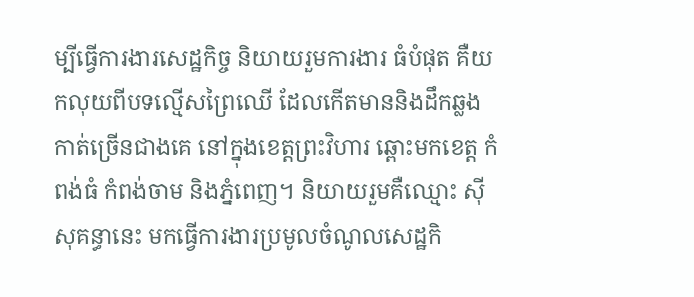ម្បីធ្វើការងារសេដ្ឋកិច្ច និយាយរួមការងារ ធំបំផុត គឺយកលុយពីបទល្មើសព្រៃឈើ ដែលកើតមាននិងដឹកឆ្លងកាត់ច្រើនជាងគេ នៅក្នុងខេត្តព្រះវិហារ ឆ្ពោះមកខេត្ត កំពង់ធំ កំពង់ចាម និងភ្នំពេញ។ និយាយរួមគឺឈ្មោះ ស៊ី សុគន្ធានេះ មកធ្វើការងារប្រមូលចំណូលសេដ្ឋកិ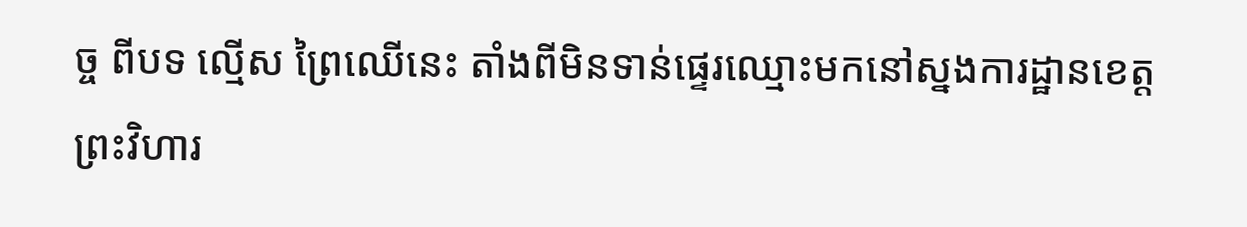ច្ច ពីបទ ល្មើស ព្រៃឈើនេះ តាំងពីមិនទាន់ផ្ទេរឈ្មោះមកនៅស្នងការដ្ឋានខេត្តព្រះវិហារ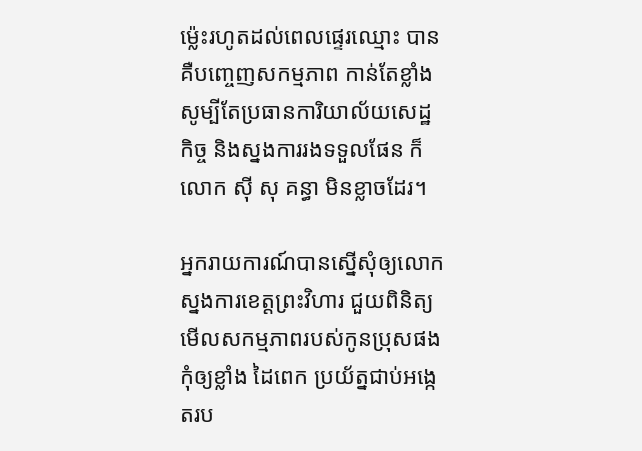ម្ល៉េះរហូតដល់ពេលផ្ទេរឈ្មោះ បាន គឺបញ្ចេញសកម្មភាព កាន់តែខ្លាំង សូម្បីតែប្រធានការិយាល័យសេដ្ឋកិច្ច និងស្នងការរងទទួលផែន ក៏លោក ស៊ី សុ គន្ធា មិនខ្លាចដែរ។

អ្នករាយការណ៍បានស្នើសុំឲ្យលោកស្នងការខេត្តព្រះវិហារ ជួយពិនិត្យមើលសកម្មភាពរបស់កូនប្រុសផង កុំឲ្យខ្លាំង ដៃពេក ប្រយ័ត្នជាប់អង្កេតរប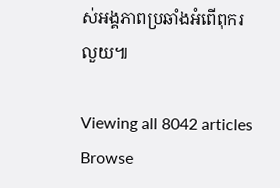ស់អង្គភាពប្រឆាំងអំពើពុករលួយ៕

Viewing all 8042 articles
Browse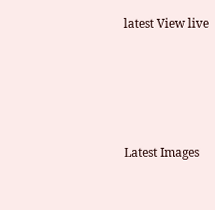latest View live




Latest Images